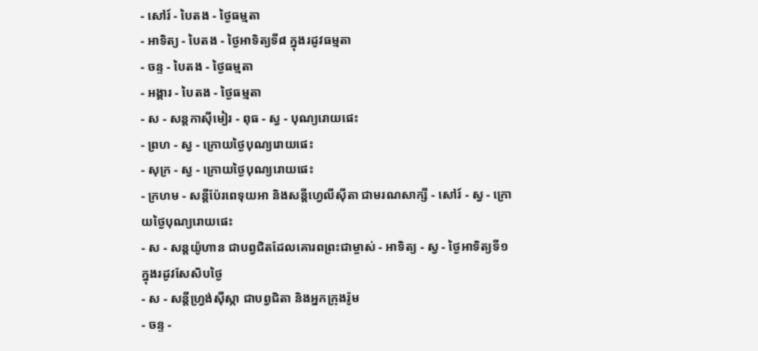- សៅរ៍ - បៃតង - ថ្ងៃធម្មតា
- អាទិត្យ - បៃតង - ថ្ងៃអាទិត្យទី៨ ក្នុងរដូវធម្មតា
- ចន្ទ - បៃតង - ថ្ងៃធម្មតា
- អង្គារ - បៃតង - ថ្ងៃធម្មតា
- ស - សន្ដកាស៊ីមៀរ - ពុធ - ស្វ - បុណ្យរោយផេះ
- ព្រហ - ស្វ - ក្រោយថ្ងៃបុណ្យរោយផេះ
- សុក្រ - ស្វ - ក្រោយថ្ងៃបុណ្យរោយផេះ
- ក្រហម - សន្ដីប៉ែរពេទុយអា និងសន្ដីហ្វេលីស៊ីតា ជាមរណសាក្សី - សៅរ៍ - ស្វ - ក្រោយថ្ងៃបុណ្យរោយផេះ
- ស - សន្ដយ៉ូហាន ជាបព្វជិតដែលគោរពព្រះជាម្ចាស់ - អាទិត្យ - ស្វ - ថ្ងៃអាទិត្យទី១ ក្នុងរដូវសែសិបថ្ងៃ
- ស - សន្ដីហ្វ្រង់ស៊ីស្កា ជាបព្វជិតា និងអ្នកក្រុងរ៉ូម
- ចន្ទ -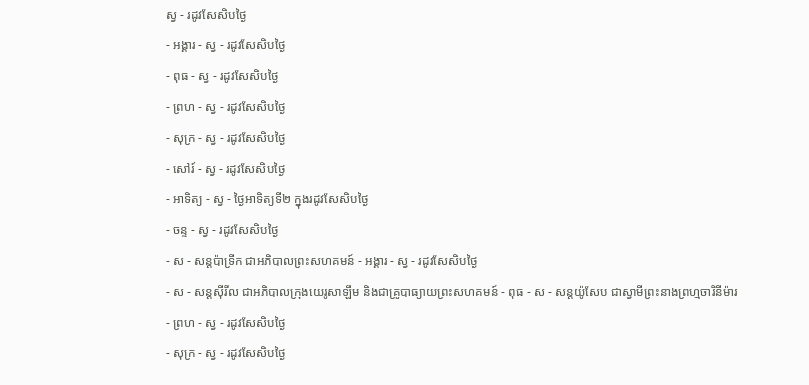ស្វ - រដូវសែសិបថ្ងៃ
- អង្គារ - ស្វ - រដូវសែសិបថ្ងៃ
- ពុធ - ស្វ - រដូវសែសិបថ្ងៃ
- ព្រហ - ស្វ - រដូវសែសិបថ្ងៃ
- សុក្រ - ស្វ - រដូវសែសិបថ្ងៃ
- សៅរ៍ - ស្វ - រដូវសែសិបថ្ងៃ
- អាទិត្យ - ស្វ - ថ្ងៃអាទិត្យទី២ ក្នុងរដូវសែសិបថ្ងៃ
- ចន្ទ - ស្វ - រដូវសែសិបថ្ងៃ
- ស - សន្ដប៉ាទ្រីក ជាអភិបាលព្រះសហគមន៍ - អង្គារ - ស្វ - រដូវសែសិបថ្ងៃ
- ស - សន្ដស៊ីរីល ជាអភិបាលក្រុងយេរូសាឡឹម និងជាគ្រូបាធ្យាយព្រះសហគមន៍ - ពុធ - ស - សន្ដយ៉ូសែប ជាស្វាមីព្រះនាងព្រហ្មចារិនីម៉ារ
- ព្រហ - ស្វ - រដូវសែសិបថ្ងៃ
- សុក្រ - ស្វ - រដូវសែសិបថ្ងៃ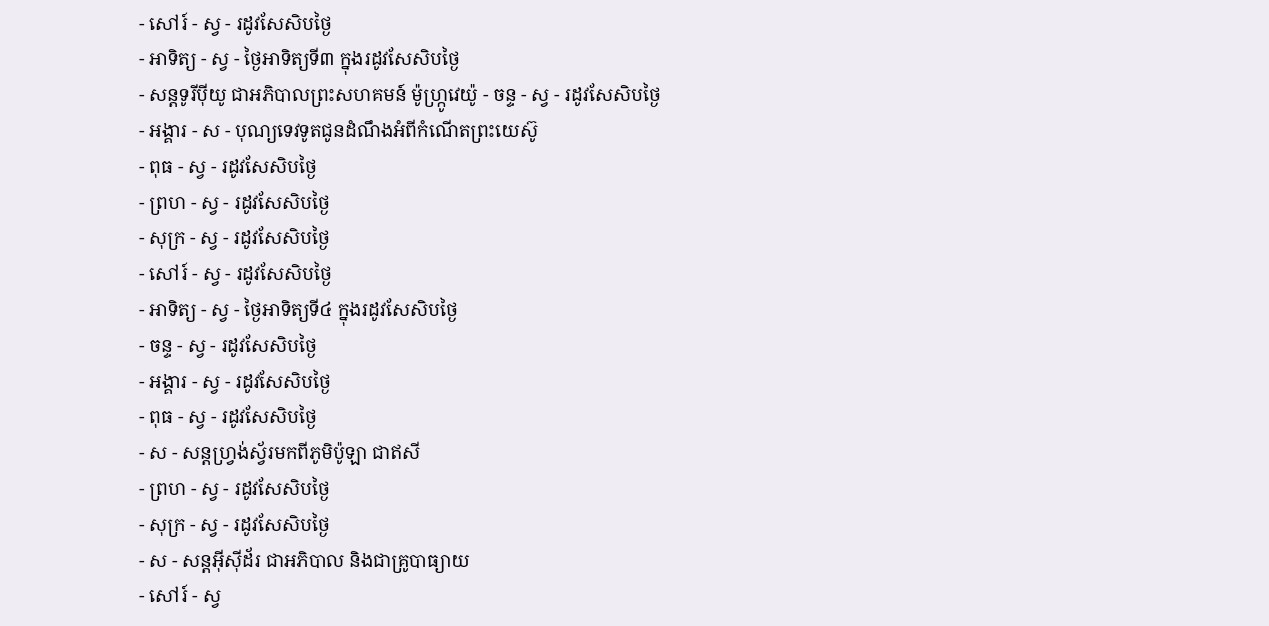- សៅរ៍ - ស្វ - រដូវសែសិបថ្ងៃ
- អាទិត្យ - ស្វ - ថ្ងៃអាទិត្យទី៣ ក្នុងរដូវសែសិបថ្ងៃ
- សន្ដទូរីប៉ីយូ ជាអភិបាលព្រះសហគមន៍ ម៉ូហ្ក្រូវេយ៉ូ - ចន្ទ - ស្វ - រដូវសែសិបថ្ងៃ
- អង្គារ - ស - បុណ្យទេវទូតជូនដំណឹងអំពីកំណើតព្រះយេស៊ូ
- ពុធ - ស្វ - រដូវសែសិបថ្ងៃ
- ព្រហ - ស្វ - រដូវសែសិបថ្ងៃ
- សុក្រ - ស្វ - រដូវសែសិបថ្ងៃ
- សៅរ៍ - ស្វ - រដូវសែសិបថ្ងៃ
- អាទិត្យ - ស្វ - ថ្ងៃអាទិត្យទី៤ ក្នុងរដូវសែសិបថ្ងៃ
- ចន្ទ - ស្វ - រដូវសែសិបថ្ងៃ
- អង្គារ - ស្វ - រដូវសែសិបថ្ងៃ
- ពុធ - ស្វ - រដូវសែសិបថ្ងៃ
- ស - សន្ដហ្វ្រង់ស្វ័រមកពីភូមិប៉ូឡា ជាឥសី
- ព្រហ - ស្វ - រដូវសែសិបថ្ងៃ
- សុក្រ - ស្វ - រដូវសែសិបថ្ងៃ
- ស - សន្ដអ៊ីស៊ីដ័រ ជាអភិបាល និងជាគ្រូបាធ្យាយ
- សៅរ៍ - ស្វ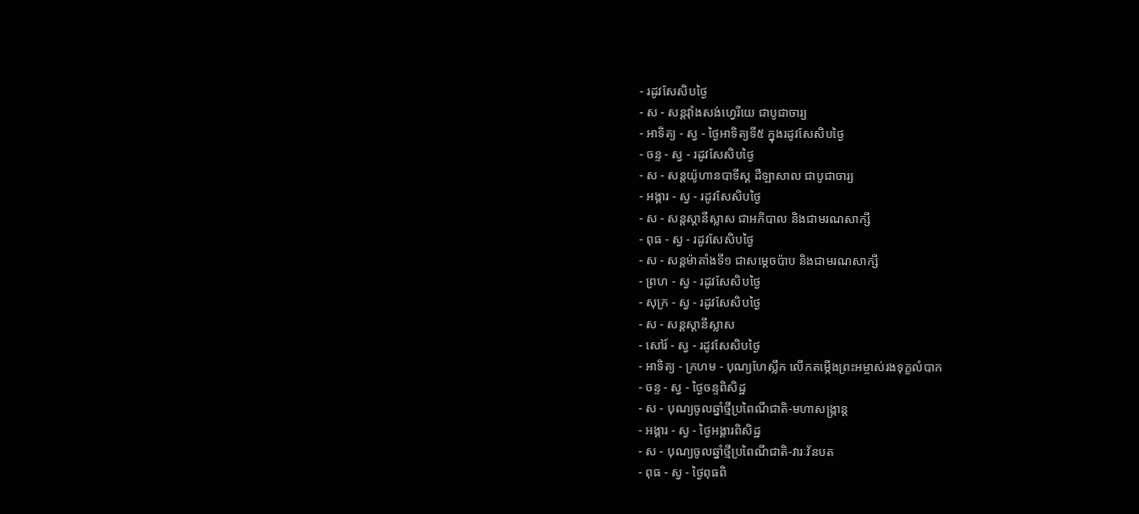- រដូវសែសិបថ្ងៃ
- ស - សន្ដវ៉ាំងសង់ហ្វេរីយេ ជាបូជាចារ្យ
- អាទិត្យ - ស្វ - ថ្ងៃអាទិត្យទី៥ ក្នុងរដូវសែសិបថ្ងៃ
- ចន្ទ - ស្វ - រដូវសែសិបថ្ងៃ
- ស - សន្ដយ៉ូហានបាទីស្ដ ដឺឡាសាល ជាបូជាចារ្យ
- អង្គារ - ស្វ - រដូវសែសិបថ្ងៃ
- ស - សន្ដស្ដានីស្លាស ជាអភិបាល និងជាមរណសាក្សី
- ពុធ - ស្វ - រដូវសែសិបថ្ងៃ
- ស - សន្ដម៉ាតាំងទី១ ជាសម្ដេចប៉ាប និងជាមរណសាក្សី
- ព្រហ - ស្វ - រដូវសែសិបថ្ងៃ
- សុក្រ - ស្វ - រដូវសែសិបថ្ងៃ
- ស - សន្ដស្ដានីស្លាស
- សៅរ៍ - ស្វ - រដូវសែសិបថ្ងៃ
- អាទិត្យ - ក្រហម - បុណ្យហែស្លឹក លើកតម្កើងព្រះអម្ចាស់រងទុក្ខលំបាក
- ចន្ទ - ស្វ - ថ្ងៃចន្ទពិសិដ្ឋ
- ស - បុណ្យចូលឆ្នាំថ្មីប្រពៃណីជាតិ-មហាសង្រ្កាន្ដ
- អង្គារ - ស្វ - ថ្ងៃអង្គារពិសិដ្ឋ
- ស - បុណ្យចូលឆ្នាំថ្មីប្រពៃណីជាតិ-វារៈវ័នបត
- ពុធ - ស្វ - ថ្ងៃពុធពិ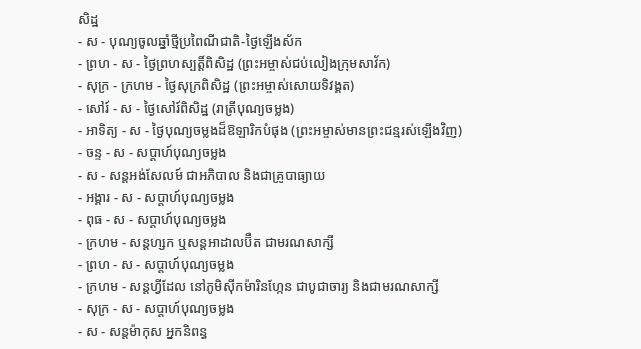សិដ្ឋ
- ស - បុណ្យចូលឆ្នាំថ្មីប្រពៃណីជាតិ-ថ្ងៃឡើងស័ក
- ព្រហ - ស - ថ្ងៃព្រហស្បត្ដិ៍ពិសិដ្ឋ (ព្រះអម្ចាស់ជប់លៀងក្រុមសាវ័ក)
- សុក្រ - ក្រហម - ថ្ងៃសុក្រពិសិដ្ឋ (ព្រះអម្ចាស់សោយទិវង្គត)
- សៅរ៍ - ស - ថ្ងៃសៅរ៍ពិសិដ្ឋ (រាត្រីបុណ្យចម្លង)
- អាទិត្យ - ស - ថ្ងៃបុណ្យចម្លងដ៏ឱឡារិកបំផុង (ព្រះអម្ចាស់មានព្រះជន្មរស់ឡើងវិញ)
- ចន្ទ - ស - សប្ដាហ៍បុណ្យចម្លង
- ស - សន្ដអង់សែលម៍ ជាអភិបាល និងជាគ្រូបាធ្យាយ
- អង្គារ - ស - សប្ដាហ៍បុណ្យចម្លង
- ពុធ - ស - សប្ដាហ៍បុណ្យចម្លង
- ក្រហម - សន្ដហ្សក ឬសន្ដអាដាលប៊ឺត ជាមរណសាក្សី
- ព្រហ - ស - សប្ដាហ៍បុណ្យចម្លង
- ក្រហម - សន្ដហ្វីដែល នៅភូមិស៊ីកម៉ារិនហ្កែន ជាបូជាចារ្យ និងជាមរណសាក្សី
- សុក្រ - ស - សប្ដាហ៍បុណ្យចម្លង
- ស - សន្ដម៉ាកុស អ្នកនិពន្ធ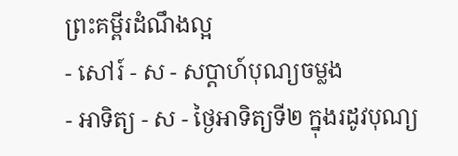ព្រះគម្ពីរដំណឹងល្អ
- សៅរ៍ - ស - សប្ដាហ៍បុណ្យចម្លង
- អាទិត្យ - ស - ថ្ងៃអាទិត្យទី២ ក្នុងរដូវបុណ្យ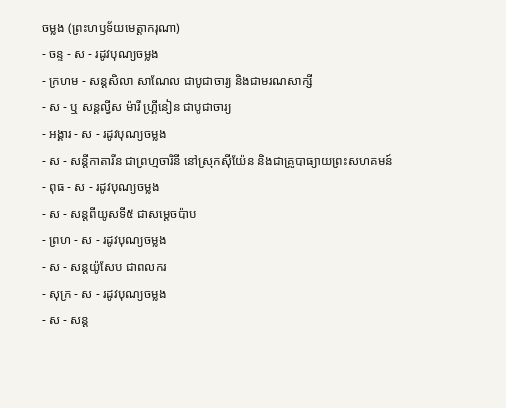ចម្លង (ព្រះហឫទ័យមេត្ដាករុណា)
- ចន្ទ - ស - រដូវបុណ្យចម្លង
- ក្រហម - សន្ដសិលា សាណែល ជាបូជាចារ្យ និងជាមរណសាក្សី
- ស - ឬ សន្ដល្វីស ម៉ារី ហ្គ្រីនៀន ជាបូជាចារ្យ
- អង្គារ - ស - រដូវបុណ្យចម្លង
- ស - សន្ដីកាតារីន ជាព្រហ្មចារិនី នៅស្រុកស៊ីយ៉ែន និងជាគ្រូបាធ្យាយព្រះសហគមន៍
- ពុធ - ស - រដូវបុណ្យចម្លង
- ស - សន្ដពីយូសទី៥ ជាសម្ដេចប៉ាប
- ព្រហ - ស - រដូវបុណ្យចម្លង
- ស - សន្ដយ៉ូសែប ជាពលករ
- សុក្រ - ស - រដូវបុណ្យចម្លង
- ស - សន្ដ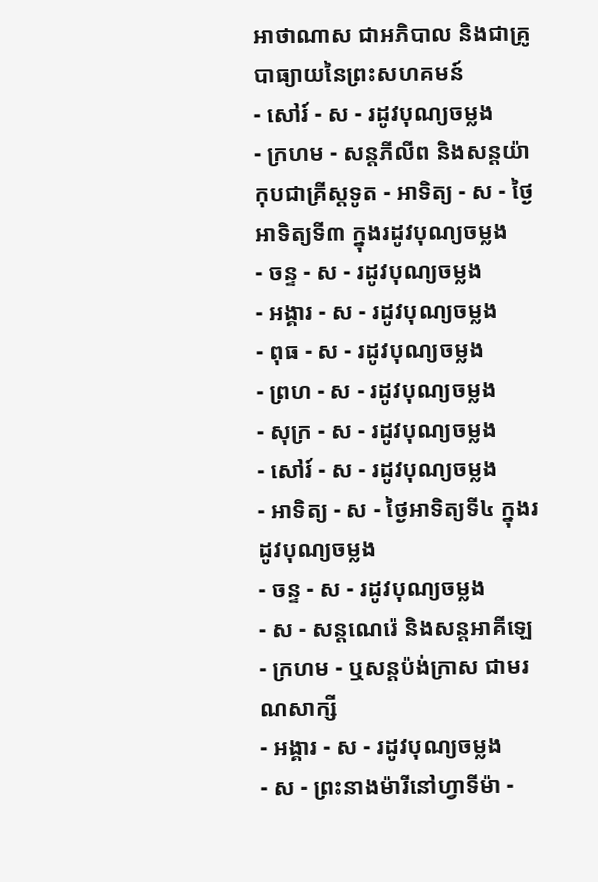អាថាណាស ជាអភិបាល និងជាគ្រូបាធ្យាយនៃព្រះសហគមន៍
- សៅរ៍ - ស - រដូវបុណ្យចម្លង
- ក្រហម - សន្ដភីលីព និងសន្ដយ៉ាកុបជាគ្រីស្ដទូត - អាទិត្យ - ស - ថ្ងៃអាទិត្យទី៣ ក្នុងរដូវបុណ្យចម្លង
- ចន្ទ - ស - រដូវបុណ្យចម្លង
- អង្គារ - ស - រដូវបុណ្យចម្លង
- ពុធ - ស - រដូវបុណ្យចម្លង
- ព្រហ - ស - រដូវបុណ្យចម្លង
- សុក្រ - ស - រដូវបុណ្យចម្លង
- សៅរ៍ - ស - រដូវបុណ្យចម្លង
- អាទិត្យ - ស - ថ្ងៃអាទិត្យទី៤ ក្នុងរដូវបុណ្យចម្លង
- ចន្ទ - ស - រដូវបុណ្យចម្លង
- ស - សន្ដណេរ៉េ និងសន្ដអាគីឡេ
- ក្រហម - ឬសន្ដប៉ង់ក្រាស ជាមរណសាក្សី
- អង្គារ - ស - រដូវបុណ្យចម្លង
- ស - ព្រះនាងម៉ារីនៅហ្វាទីម៉ា -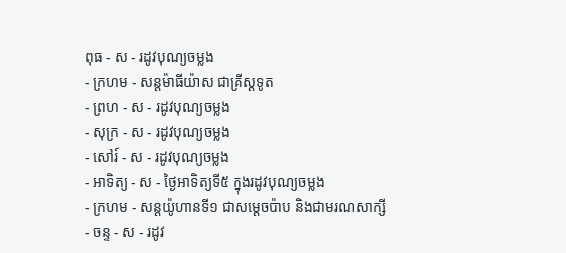ពុធ - ស - រដូវបុណ្យចម្លង
- ក្រហម - សន្ដម៉ាធីយ៉ាស ជាគ្រីស្ដទូត
- ព្រហ - ស - រដូវបុណ្យចម្លង
- សុក្រ - ស - រដូវបុណ្យចម្លង
- សៅរ៍ - ស - រដូវបុណ្យចម្លង
- អាទិត្យ - ស - ថ្ងៃអាទិត្យទី៥ ក្នុងរដូវបុណ្យចម្លង
- ក្រហម - សន្ដយ៉ូហានទី១ ជាសម្ដេចប៉ាប និងជាមរណសាក្សី
- ចន្ទ - ស - រដូវ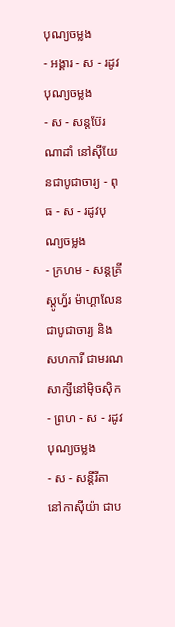បុណ្យចម្លង
- អង្គារ - ស - រដូវបុណ្យចម្លង
- ស - សន្ដប៊ែរណាដាំ នៅស៊ីយែនជាបូជាចារ្យ - ពុធ - ស - រដូវបុណ្យចម្លង
- ក្រហម - សន្ដគ្រីស្ដូហ្វ័រ ម៉ាហ្គាលែន ជាបូជាចារ្យ និងសហការី ជាមរណសាក្សីនៅម៉ិចស៊ិក
- ព្រហ - ស - រដូវបុណ្យចម្លង
- ស - សន្ដីរីតា នៅកាស៊ីយ៉ា ជាប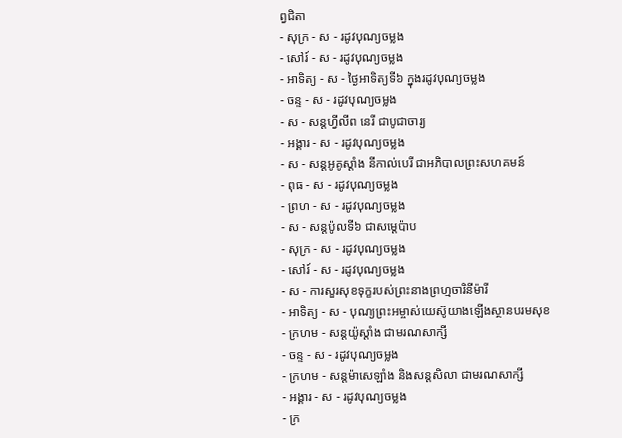ព្វជិតា
- សុក្រ - ស - រដូវបុណ្យចម្លង
- សៅរ៍ - ស - រដូវបុណ្យចម្លង
- អាទិត្យ - ស - ថ្ងៃអាទិត្យទី៦ ក្នុងរដូវបុណ្យចម្លង
- ចន្ទ - ស - រដូវបុណ្យចម្លង
- ស - សន្ដហ្វីលីព នេរី ជាបូជាចារ្យ
- អង្គារ - ស - រដូវបុណ្យចម្លង
- ស - សន្ដអូគូស្ដាំង នីកាល់បេរី ជាអភិបាលព្រះសហគមន៍
- ពុធ - ស - រដូវបុណ្យចម្លង
- ព្រហ - ស - រដូវបុណ្យចម្លង
- ស - សន្ដប៉ូលទី៦ ជាសម្ដេប៉ាប
- សុក្រ - ស - រដូវបុណ្យចម្លង
- សៅរ៍ - ស - រដូវបុណ្យចម្លង
- ស - ការសួរសុខទុក្ខរបស់ព្រះនាងព្រហ្មចារិនីម៉ារី
- អាទិត្យ - ស - បុណ្យព្រះអម្ចាស់យេស៊ូយាងឡើងស្ថានបរមសុខ
- ក្រហម - សន្ដយ៉ូស្ដាំង ជាមរណសាក្សី
- ចន្ទ - ស - រដូវបុណ្យចម្លង
- ក្រហម - សន្ដម៉ាសេឡាំង និងសន្ដសិលា ជាមរណសាក្សី
- អង្គារ - ស - រដូវបុណ្យចម្លង
- ក្រ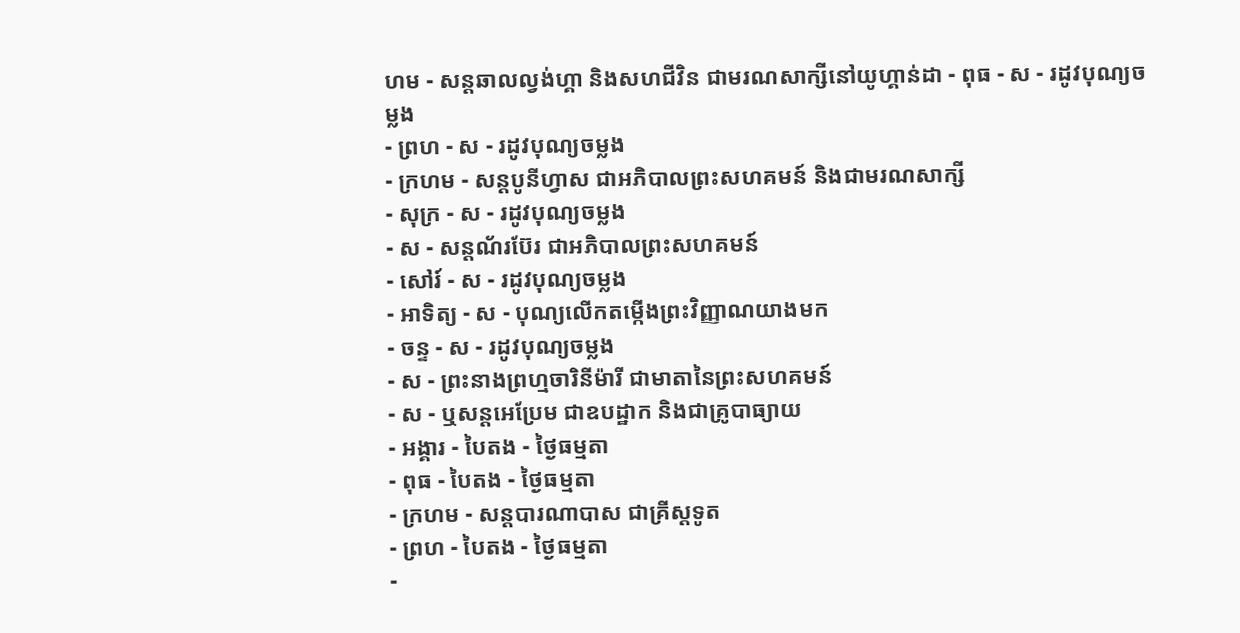ហម - សន្ដឆាលល្វង់ហ្គា និងសហជីវិន ជាមរណសាក្សីនៅយូហ្គាន់ដា - ពុធ - ស - រដូវបុណ្យចម្លង
- ព្រហ - ស - រដូវបុណ្យចម្លង
- ក្រហម - សន្ដបូនីហ្វាស ជាអភិបាលព្រះសហគមន៍ និងជាមរណសាក្សី
- សុក្រ - ស - រដូវបុណ្យចម្លង
- ស - សន្ដណ័រប៊ែរ ជាអភិបាលព្រះសហគមន៍
- សៅរ៍ - ស - រដូវបុណ្យចម្លង
- អាទិត្យ - ស - បុណ្យលើកតម្កើងព្រះវិញ្ញាណយាងមក
- ចន្ទ - ស - រដូវបុណ្យចម្លង
- ស - ព្រះនាងព្រហ្មចារិនីម៉ារី ជាមាតានៃព្រះសហគមន៍
- ស - ឬសន្ដអេប្រែម ជាឧបដ្ឋាក និងជាគ្រូបាធ្យាយ
- អង្គារ - បៃតង - ថ្ងៃធម្មតា
- ពុធ - បៃតង - ថ្ងៃធម្មតា
- ក្រហម - សន្ដបារណាបាស ជាគ្រីស្ដទូត
- ព្រហ - បៃតង - ថ្ងៃធម្មតា
-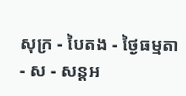សុក្រ - បៃតង - ថ្ងៃធម្មតា
- ស - សន្ដអ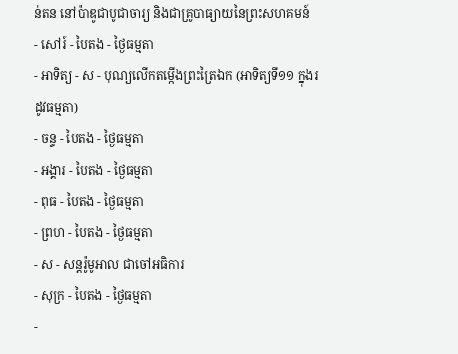ន់តន នៅប៉ាឌូជាបូជាចារ្យ និងជាគ្រូបាធ្យាយនៃព្រះសហគមន៍
- សៅរ៍ - បៃតង - ថ្ងៃធម្មតា
- អាទិត្យ - ស - បុណ្យលើកតម្កើងព្រះត្រៃឯក (អាទិត្យទី១១ ក្នុងរដូវធម្មតា)
- ចន្ទ - បៃតង - ថ្ងៃធម្មតា
- អង្គារ - បៃតង - ថ្ងៃធម្មតា
- ពុធ - បៃតង - ថ្ងៃធម្មតា
- ព្រហ - បៃតង - ថ្ងៃធម្មតា
- ស - សន្ដរ៉ូមូអាល ជាចៅអធិការ
- សុក្រ - បៃតង - ថ្ងៃធម្មតា
-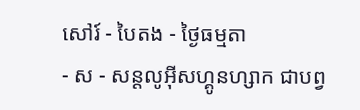សៅរ៍ - បៃតង - ថ្ងៃធម្មតា
- ស - សន្ដលូអ៊ីសហ្គូនហ្សាក ជាបព្វ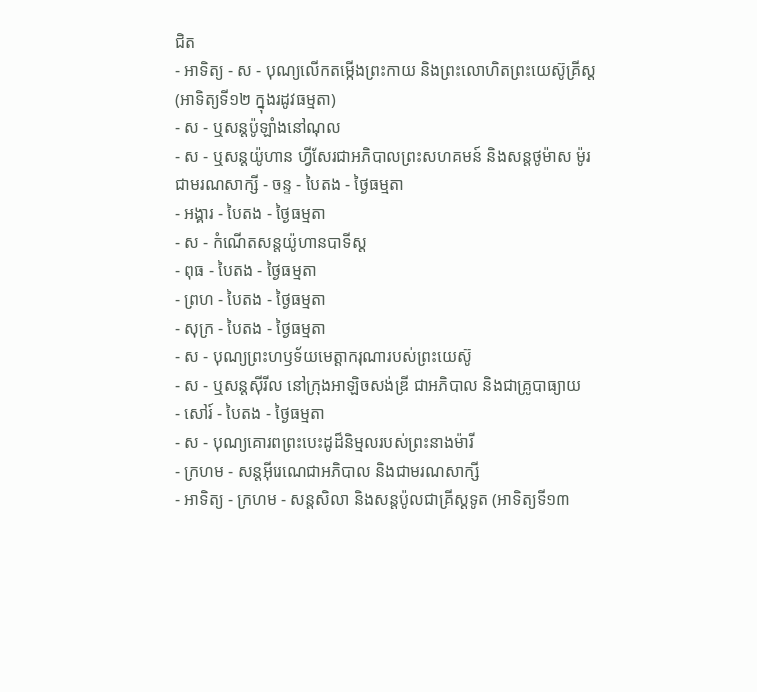ជិត
- អាទិត្យ - ស - បុណ្យលើកតម្កើងព្រះកាយ និងព្រះលោហិតព្រះយេស៊ូគ្រីស្ដ
(អាទិត្យទី១២ ក្នុងរដូវធម្មតា)
- ស - ឬសន្ដប៉ូឡាំងនៅណុល
- ស - ឬសន្ដយ៉ូហាន ហ្វីសែរជាអភិបាលព្រះសហគមន៍ និងសន្ដថូម៉ាស ម៉ូរ ជាមរណសាក្សី - ចន្ទ - បៃតង - ថ្ងៃធម្មតា
- អង្គារ - បៃតង - ថ្ងៃធម្មតា
- ស - កំណើតសន្ដយ៉ូហានបាទីស្ដ
- ពុធ - បៃតង - ថ្ងៃធម្មតា
- ព្រហ - បៃតង - ថ្ងៃធម្មតា
- សុក្រ - បៃតង - ថ្ងៃធម្មតា
- ស - បុណ្យព្រះហឫទ័យមេត្ដាករុណារបស់ព្រះយេស៊ូ
- ស - ឬសន្ដស៊ីរីល នៅក្រុងអាឡិចសង់ឌ្រី ជាអភិបាល និងជាគ្រូបាធ្យាយ
- សៅរ៍ - បៃតង - ថ្ងៃធម្មតា
- ស - បុណ្យគោរពព្រះបេះដូដ៏និម្មលរបស់ព្រះនាងម៉ារី
- ក្រហម - សន្ដអ៊ីរេណេជាអភិបាល និងជាមរណសាក្សី
- អាទិត្យ - ក្រហម - សន្ដសិលា និងសន្ដប៉ូលជាគ្រីស្ដទូត (អាទិត្យទី១៣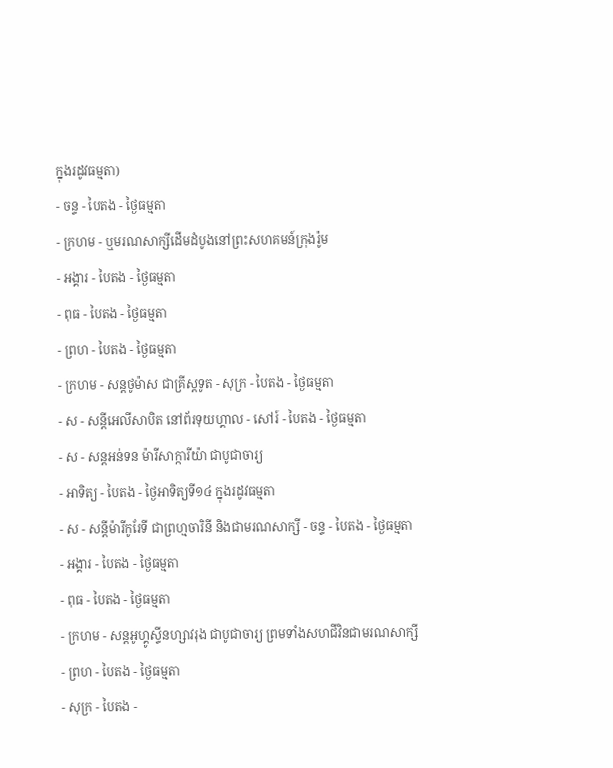ក្នុងរដូវធម្មតា)
- ចន្ទ - បៃតង - ថ្ងៃធម្មតា
- ក្រហម - ឬមរណសាក្សីដើមដំបូងនៅព្រះសហគមន៍ក្រុងរ៉ូម
- អង្គារ - បៃតង - ថ្ងៃធម្មតា
- ពុធ - បៃតង - ថ្ងៃធម្មតា
- ព្រហ - បៃតង - ថ្ងៃធម្មតា
- ក្រហម - សន្ដថូម៉ាស ជាគ្រីស្ដទូត - សុក្រ - បៃតង - ថ្ងៃធម្មតា
- ស - សន្ដីអេលីសាបិត នៅព័រទុយហ្គាល - សៅរ៍ - បៃតង - ថ្ងៃធម្មតា
- ស - សន្ដអន់ទន ម៉ារីសាក្ការីយ៉ា ជាបូជាចារ្យ
- អាទិត្យ - បៃតង - ថ្ងៃអាទិត្យទី១៤ ក្នុងរដូវធម្មតា
- ស - សន្ដីម៉ារីកូរែទី ជាព្រហ្មចារិនី និងជាមរណសាក្សី - ចន្ទ - បៃតង - ថ្ងៃធម្មតា
- អង្គារ - បៃតង - ថ្ងៃធម្មតា
- ពុធ - បៃតង - ថ្ងៃធម្មតា
- ក្រហម - សន្ដអូហ្គូស្ទីនហ្សាវរុង ជាបូជាចារ្យ ព្រមទាំងសហជីវិនជាមរណសាក្សី
- ព្រហ - បៃតង - ថ្ងៃធម្មតា
- សុក្រ - បៃតង -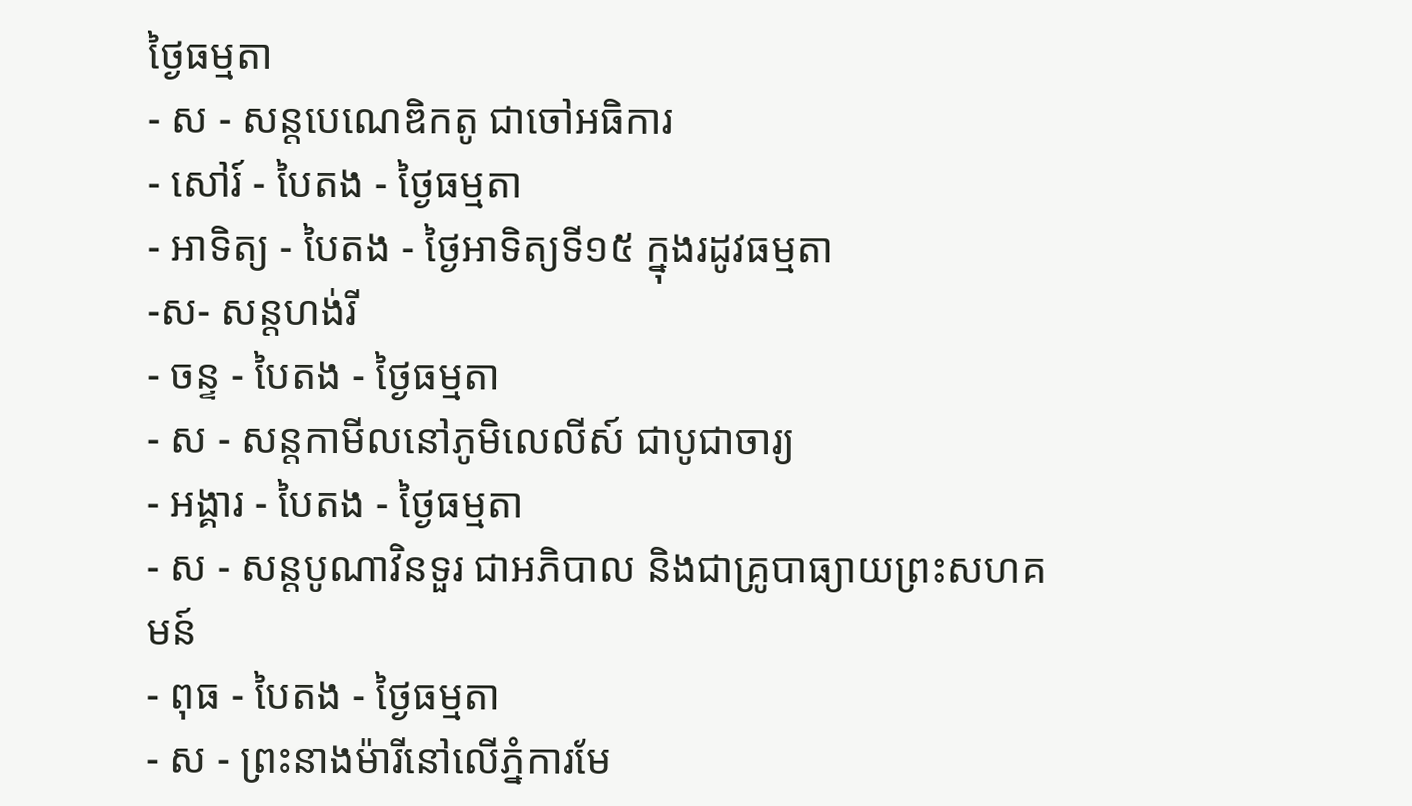ថ្ងៃធម្មតា
- ស - សន្ដបេណេឌិកតូ ជាចៅអធិការ
- សៅរ៍ - បៃតង - ថ្ងៃធម្មតា
- អាទិត្យ - បៃតង - ថ្ងៃអាទិត្យទី១៥ ក្នុងរដូវធម្មតា
-ស- សន្ដហង់រី
- ចន្ទ - បៃតង - ថ្ងៃធម្មតា
- ស - សន្ដកាមីលនៅភូមិលេលីស៍ ជាបូជាចារ្យ
- អង្គារ - បៃតង - ថ្ងៃធម្មតា
- ស - សន្ដបូណាវិនទួរ ជាអភិបាល និងជាគ្រូបាធ្យាយព្រះសហគមន៍
- ពុធ - បៃតង - ថ្ងៃធម្មតា
- ស - ព្រះនាងម៉ារីនៅលើភ្នំការមែ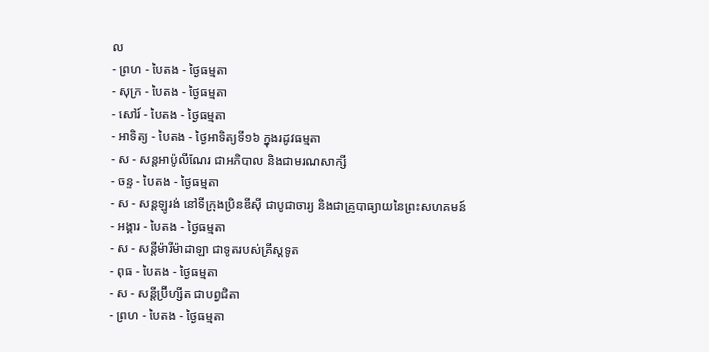ល
- ព្រហ - បៃតង - ថ្ងៃធម្មតា
- សុក្រ - បៃតង - ថ្ងៃធម្មតា
- សៅរ៍ - បៃតង - ថ្ងៃធម្មតា
- អាទិត្យ - បៃតង - ថ្ងៃអាទិត្យទី១៦ ក្នុងរដូវធម្មតា
- ស - សន្ដអាប៉ូលីណែរ ជាអភិបាល និងជាមរណសាក្សី
- ចន្ទ - បៃតង - ថ្ងៃធម្មតា
- ស - សន្ដឡូរង់ នៅទីក្រុងប្រិនឌីស៊ី ជាបូជាចារ្យ និងជាគ្រូបាធ្យាយនៃព្រះសហគមន៍
- អង្គារ - បៃតង - ថ្ងៃធម្មតា
- ស - សន្ដីម៉ារីម៉ាដាឡា ជាទូតរបស់គ្រីស្ដទូត
- ពុធ - បៃតង - ថ្ងៃធម្មតា
- ស - សន្ដីប្រ៊ីហ្សីត ជាបព្វជិតា
- ព្រហ - បៃតង - ថ្ងៃធម្មតា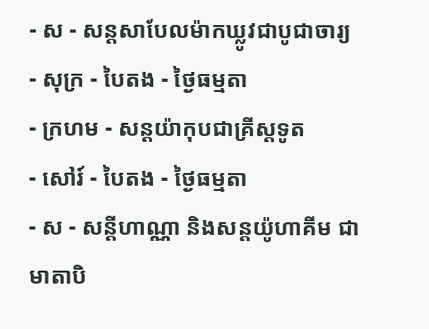- ស - សន្ដសាបែលម៉ាកឃ្លូវជាបូជាចារ្យ
- សុក្រ - បៃតង - ថ្ងៃធម្មតា
- ក្រហម - សន្ដយ៉ាកុបជាគ្រីស្ដទូត
- សៅរ៍ - បៃតង - ថ្ងៃធម្មតា
- ស - សន្ដីហាណ្ណា និងសន្ដយ៉ូហាគីម ជាមាតាបិ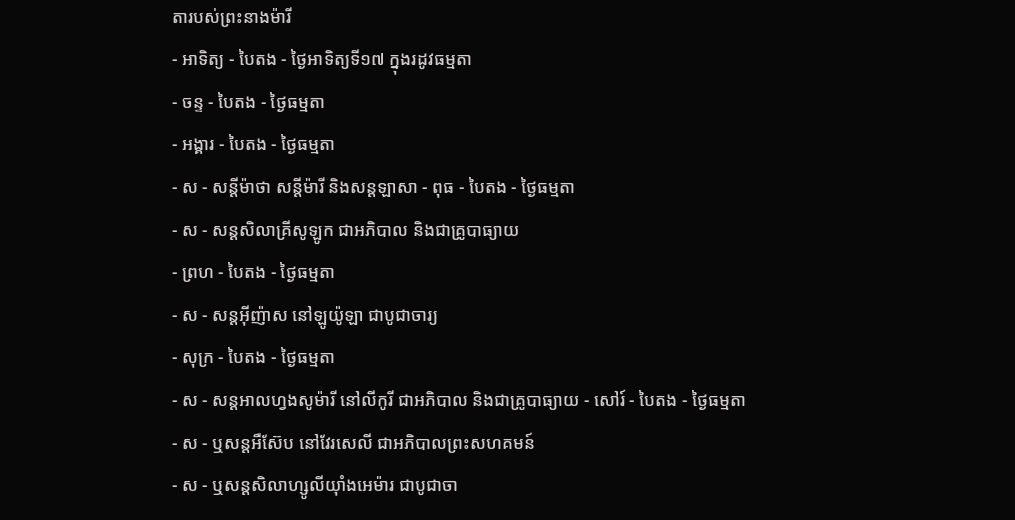តារបស់ព្រះនាងម៉ារី
- អាទិត្យ - បៃតង - ថ្ងៃអាទិត្យទី១៧ ក្នុងរដូវធម្មតា
- ចន្ទ - បៃតង - ថ្ងៃធម្មតា
- អង្គារ - បៃតង - ថ្ងៃធម្មតា
- ស - សន្ដីម៉ាថា សន្ដីម៉ារី និងសន្ដឡាសា - ពុធ - បៃតង - ថ្ងៃធម្មតា
- ស - សន្ដសិលាគ្រីសូឡូក ជាអភិបាល និងជាគ្រូបាធ្យាយ
- ព្រហ - បៃតង - ថ្ងៃធម្មតា
- ស - សន្ដអ៊ីញ៉ាស នៅឡូយ៉ូឡា ជាបូជាចារ្យ
- សុក្រ - បៃតង - ថ្ងៃធម្មតា
- ស - សន្ដអាលហ្វងសូម៉ារី នៅលីកូរី ជាអភិបាល និងជាគ្រូបាធ្យាយ - សៅរ៍ - បៃតង - ថ្ងៃធម្មតា
- ស - ឬសន្ដអឺស៊ែប នៅវែរសេលី ជាអភិបាលព្រះសហគមន៍
- ស - ឬសន្ដសិលាហ្សូលីយ៉ាំងអេម៉ារ ជាបូជាចា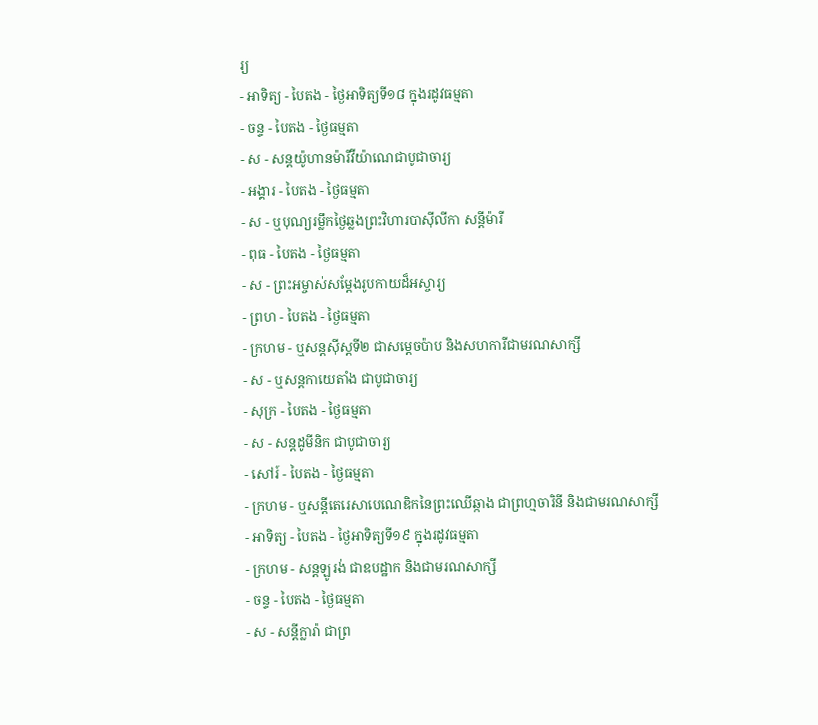រ្យ
- អាទិត្យ - បៃតង - ថ្ងៃអាទិត្យទី១៨ ក្នុងរដូវធម្មតា
- ចន្ទ - បៃតង - ថ្ងៃធម្មតា
- ស - សន្ដយ៉ូហានម៉ារីវីយ៉ាណេជាបូជាចារ្យ
- អង្គារ - បៃតង - ថ្ងៃធម្មតា
- ស - ឬបុណ្យរម្លឹកថ្ងៃឆ្លងព្រះវិហារបាស៊ីលីកា សន្ដីម៉ារី
- ពុធ - បៃតង - ថ្ងៃធម្មតា
- ស - ព្រះអម្ចាស់សម្ដែងរូបកាយដ៏អស្ចារ្យ
- ព្រហ - បៃតង - ថ្ងៃធម្មតា
- ក្រហម - ឬសន្ដស៊ីស្ដទី២ ជាសម្ដេចប៉ាប និងសហការីជាមរណសាក្សី
- ស - ឬសន្ដកាយេតាំង ជាបូជាចារ្យ
- សុក្រ - បៃតង - ថ្ងៃធម្មតា
- ស - សន្ដដូមីនិក ជាបូជាចារ្យ
- សៅរ៍ - បៃតង - ថ្ងៃធម្មតា
- ក្រហម - ឬសន្ដីតេរេសាបេណេឌិកនៃព្រះឈើឆ្កាង ជាព្រហ្មចារិនី និងជាមរណសាក្សី
- អាទិត្យ - បៃតង - ថ្ងៃអាទិត្យទី១៩ ក្នុងរដូវធម្មតា
- ក្រហម - សន្ដឡូរង់ ជាឧបដ្ឋាក និងជាមរណសាក្សី
- ចន្ទ - បៃតង - ថ្ងៃធម្មតា
- ស - សន្ដីក្លារ៉ា ជាព្រ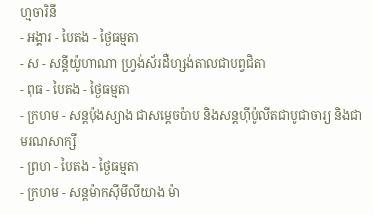ហ្មចារិនី
- អង្គារ - បៃតង - ថ្ងៃធម្មតា
- ស - សន្ដីយ៉ូហាណា ហ្វ្រង់ស័រដឺហ្សង់តាលជាបព្វជិតា
- ពុធ - បៃតង - ថ្ងៃធម្មតា
- ក្រហម - សន្ដប៉ុងស្យាង ជាសម្ដេចប៉ាប និងសន្ដហ៊ីប៉ូលីតជាបូជាចារ្យ និងជាមរណសាក្សី
- ព្រហ - បៃតង - ថ្ងៃធម្មតា
- ក្រហម - សន្ដម៉ាកស៊ីមីលីយាង ម៉ា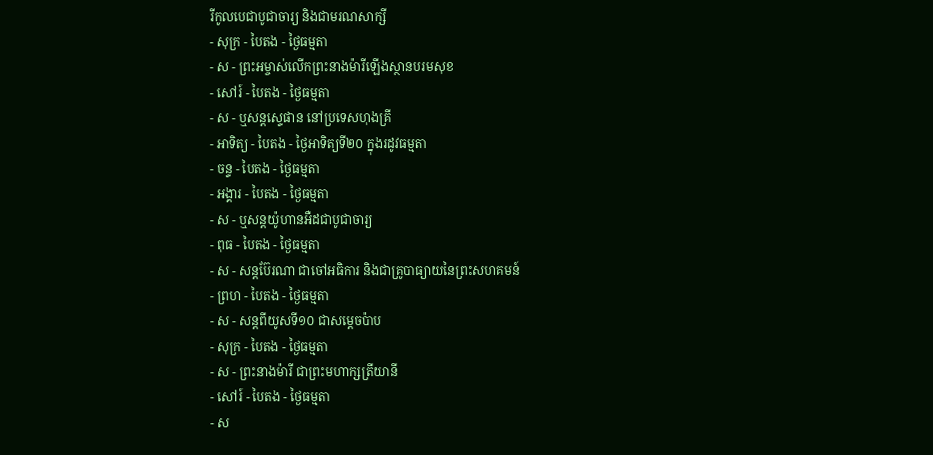រីកូលបេជាបូជាចារ្យ និងជាមរណសាក្សី
- សុក្រ - បៃតង - ថ្ងៃធម្មតា
- ស - ព្រះអម្ចាស់លើកព្រះនាងម៉ារីឡើងស្ថានបរមសុខ
- សៅរ៍ - បៃតង - ថ្ងៃធម្មតា
- ស - ឬសន្ដស្ទេផាន នៅប្រទេសហុងគ្រី
- អាទិត្យ - បៃតង - ថ្ងៃអាទិត្យទី២០ ក្នុងរដូវធម្មតា
- ចន្ទ - បៃតង - ថ្ងៃធម្មតា
- អង្គារ - បៃតង - ថ្ងៃធម្មតា
- ស - ឬសន្ដយ៉ូហានអឺដជាបូជាចារ្យ
- ពុធ - បៃតង - ថ្ងៃធម្មតា
- ស - សន្ដប៊ែរណា ជាចៅអធិការ និងជាគ្រូបាធ្យាយនៃព្រះសហគមន៍
- ព្រហ - បៃតង - ថ្ងៃធម្មតា
- ស - សន្ដពីយូសទី១០ ជាសម្ដេចប៉ាប
- សុក្រ - បៃតង - ថ្ងៃធម្មតា
- ស - ព្រះនាងម៉ារី ជាព្រះមហាក្សត្រីយានី
- សៅរ៍ - បៃតង - ថ្ងៃធម្មតា
- ស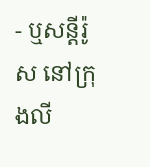- ឬសន្ដីរ៉ូស នៅក្រុងលី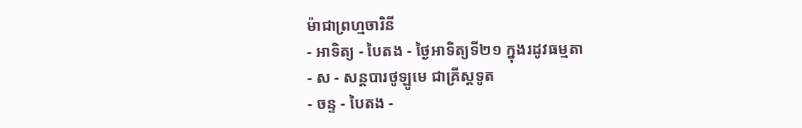ម៉ាជាព្រហ្មចារិនី
- អាទិត្យ - បៃតង - ថ្ងៃអាទិត្យទី២១ ក្នុងរដូវធម្មតា
- ស - សន្ដបារថូឡូមេ ជាគ្រីស្ដទូត
- ចន្ទ - បៃតង -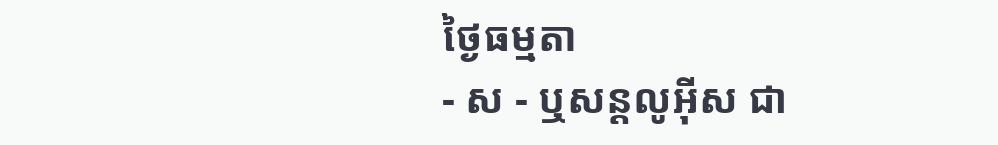ថ្ងៃធម្មតា
- ស - ឬសន្ដលូអ៊ីស ជា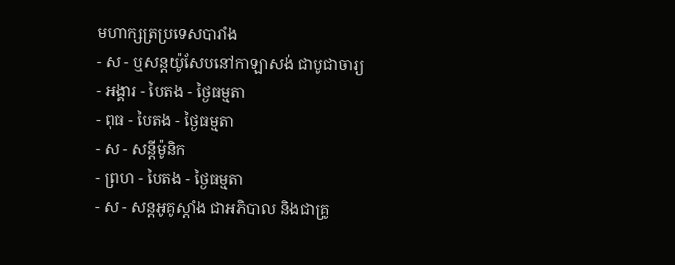មហាក្សត្រប្រទេសបារាំង
- ស - ឬសន្ដយ៉ូសែបនៅកាឡាសង់ ជាបូជាចារ្យ
- អង្គារ - បៃតង - ថ្ងៃធម្មតា
- ពុធ - បៃតង - ថ្ងៃធម្មតា
- ស - សន្ដីម៉ូនិក
- ព្រហ - បៃតង - ថ្ងៃធម្មតា
- ស - សន្ដអូគូស្ដាំង ជាអភិបាល និងជាគ្រូ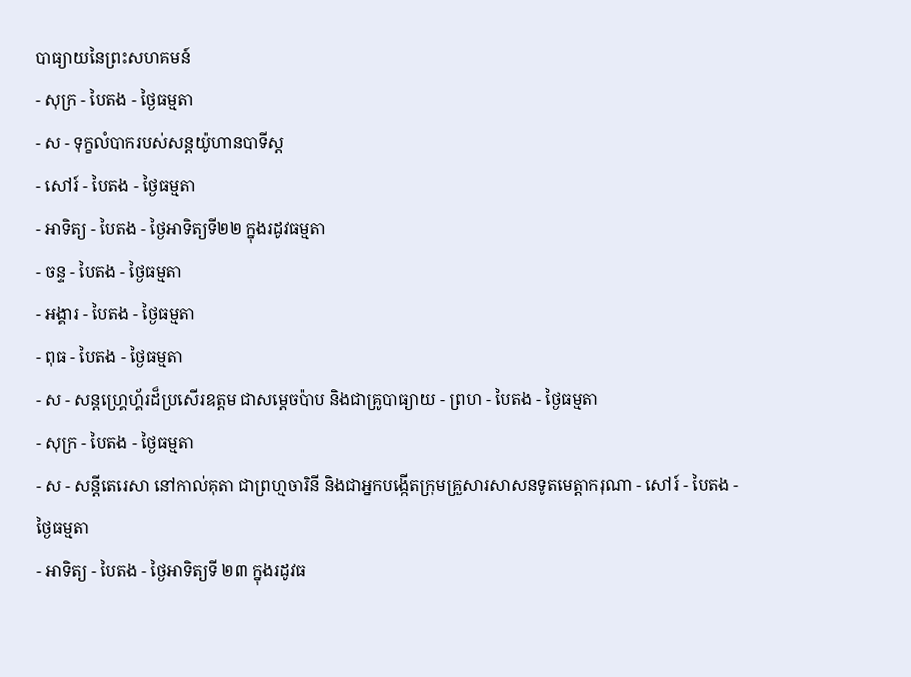បាធ្យាយនៃព្រះសហគមន៍
- សុក្រ - បៃតង - ថ្ងៃធម្មតា
- ស - ទុក្ខលំបាករបស់សន្ដយ៉ូហានបាទីស្ដ
- សៅរ៍ - បៃតង - ថ្ងៃធម្មតា
- អាទិត្យ - បៃតង - ថ្ងៃអាទិត្យទី២២ ក្នុងរដូវធម្មតា
- ចន្ទ - បៃតង - ថ្ងៃធម្មតា
- អង្គារ - បៃតង - ថ្ងៃធម្មតា
- ពុធ - បៃតង - ថ្ងៃធម្មតា
- ស - សន្ដហ្គ្រេហ្គ័រដ៏ប្រសើរឧត្ដម ជាសម្ដេចប៉ាប និងជាគ្រូបាធ្យាយ - ព្រហ - បៃតង - ថ្ងៃធម្មតា
- សុក្រ - បៃតង - ថ្ងៃធម្មតា
- ស - សន្ដីតេរេសា នៅកាល់គុតា ជាព្រហ្មចារិនី និងជាអ្នកបង្កើតក្រុមគ្រួសារសាសនទូតមេត្ដាករុណា - សៅរ៍ - បៃតង - ថ្ងៃធម្មតា
- អាទិត្យ - បៃតង - ថ្ងៃអាទិត្យទី ២៣ ក្នុងរដូវធ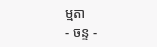ម្មតា
- ចន្ទ -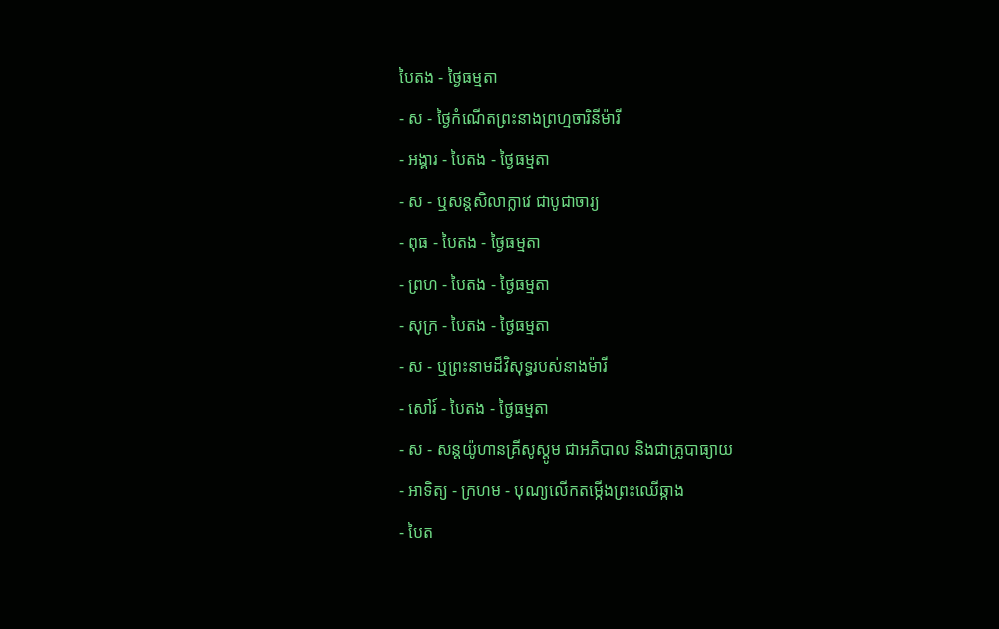បៃតង - ថ្ងៃធម្មតា
- ស - ថ្ងៃកំណើតព្រះនាងព្រហ្មចារិនីម៉ារី
- អង្គារ - បៃតង - ថ្ងៃធម្មតា
- ស - ឬសន្ដសិលាក្លាវេ ជាបូជាចារ្យ
- ពុធ - បៃតង - ថ្ងៃធម្មតា
- ព្រហ - បៃតង - ថ្ងៃធម្មតា
- សុក្រ - បៃតង - ថ្ងៃធម្មតា
- ស - ឬព្រះនាមដ៏វិសុទ្ធរបស់នាងម៉ារី
- សៅរ៍ - បៃតង - ថ្ងៃធម្មតា
- ស - សន្ដយ៉ូហានគ្រីសូស្ដូម ជាអភិបាល និងជាគ្រូបាធ្យាយ
- អាទិត្យ - ក្រហម - បុណ្យលើកតម្កើងព្រះឈើឆ្កាង
- បៃត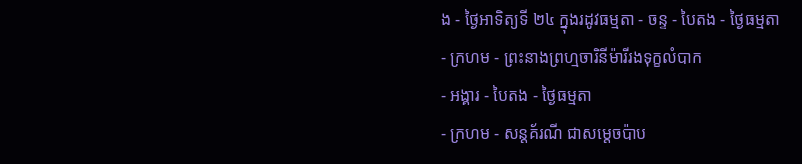ង - ថ្ងៃអាទិត្យទី ២៤ ក្នុងរដូវធម្មតា - ចន្ទ - បៃតង - ថ្ងៃធម្មតា
- ក្រហម - ព្រះនាងព្រហ្មចារិនីម៉ារីរងទុក្ខលំបាក
- អង្គារ - បៃតង - ថ្ងៃធម្មតា
- ក្រហម - សន្ដគ័រណី ជាសម្ដេចប៉ាប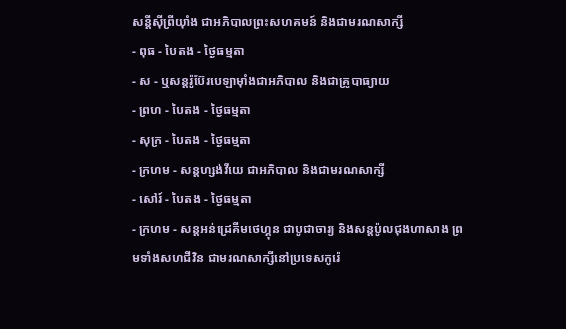សន្ដីស៊ីព្រីយ៉ាំង ជាអភិបាលព្រះសហគមន៍ និងជាមរណសាក្សី
- ពុធ - បៃតង - ថ្ងៃធម្មតា
- ស - ឬសន្ដរ៉ូប៊ែរបេឡាម៉ាំងជាអភិបាល និងជាគ្រូបាធ្យាយ
- ព្រហ - បៃតង - ថ្ងៃធម្មតា
- សុក្រ - បៃតង - ថ្ងៃធម្មតា
- ក្រហម - សន្ដហ្សង់វីយេ ជាអភិបាល និងជាមរណសាក្សី
- សៅរ៍ - បៃតង - ថ្ងៃធម្មតា
- ក្រហម - សន្ដអន់ដ្រេគីមថេហ្គុន ជាបូជាចារ្យ និងសន្ដប៉ូលជុងហាសាង ព្រមទាំងសហជីវិន ជាមរណសាក្សីនៅប្រទេសកូរ៉េ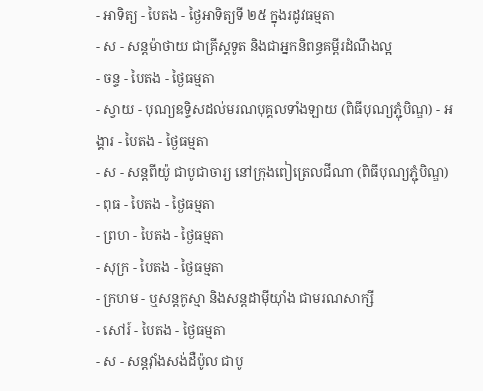- អាទិត្យ - បៃតង - ថ្ងៃអាទិត្យទី ២៥ ក្នុងរដូវធម្មតា
- ស - សន្ដម៉ាថាយ ជាគ្រីស្ដទូត និងជាអ្នកនិពន្ធគម្ពីរដំណឹងល្អ
- ចន្ទ - បៃតង - ថ្ងៃធម្មតា
- ស្វាយ - បុណ្យឧទ្ទិសដល់មរណបុគ្គលទាំងឡាយ (ពិធីបុណ្យភ្ជុំបិណ្ឌ) - អង្គារ - បៃតង - ថ្ងៃធម្មតា
- ស - សន្ដពីយ៉ូ ជាបូជាចារ្យ នៅក្រុងពៀត្រេលជីណា (ពិធីបុណ្យភ្ជុំបិណ្ឌ)
- ពុធ - បៃតង - ថ្ងៃធម្មតា
- ព្រហ - បៃតង - ថ្ងៃធម្មតា
- សុក្រ - បៃតង - ថ្ងៃធម្មតា
- ក្រហម - ឬសន្ដកូស្មា និងសន្ដដាម៉ីយ៉ាំង ជាមរណសាក្សី
- សៅរ៍ - បៃតង - ថ្ងៃធម្មតា
- ស - សន្ដវ៉ាំងសង់ដឺប៉ូល ជាបូ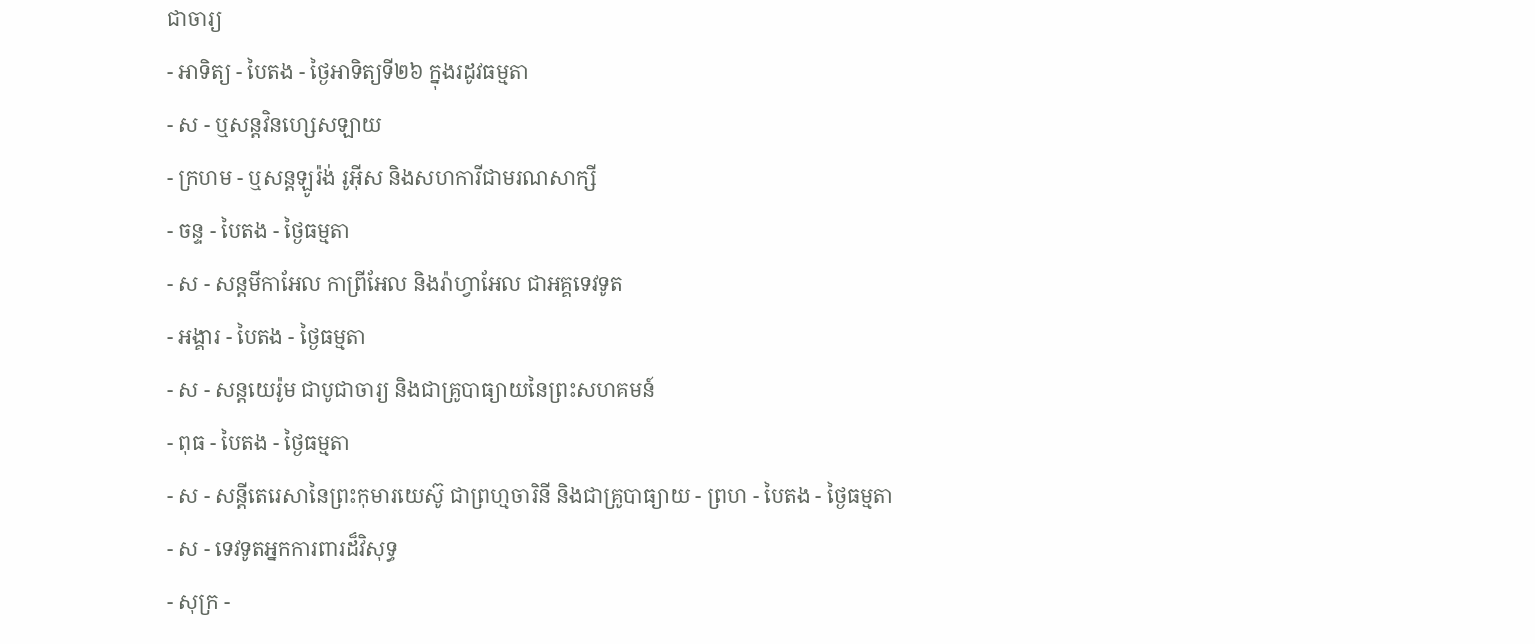ជាចារ្យ
- អាទិត្យ - បៃតង - ថ្ងៃអាទិត្យទី២៦ ក្នុងរដូវធម្មតា
- ស - ឬសន្ដវិនហ្សេសឡាយ
- ក្រហម - ឬសន្ដឡូរ៉ង់ រូអ៊ីស និងសហការីជាមរណសាក្សី
- ចន្ទ - បៃតង - ថ្ងៃធម្មតា
- ស - សន្ដមីកាអែល កាព្រីអែល និងរ៉ាហ្វាអែល ជាអគ្គទេវទូត
- អង្គារ - បៃតង - ថ្ងៃធម្មតា
- ស - សន្ដយេរ៉ូម ជាបូជាចារ្យ និងជាគ្រូបាធ្យាយនៃព្រះសហគមន៍
- ពុធ - បៃតង - ថ្ងៃធម្មតា
- ស - សន្ដីតេរេសានៃព្រះកុមារយេស៊ូ ជាព្រហ្មចារិនី និងជាគ្រូបាធ្យាយ - ព្រហ - បៃតង - ថ្ងៃធម្មតា
- ស - ទេវទូតអ្នកការពារដ៏វិសុទ្ធ
- សុក្រ -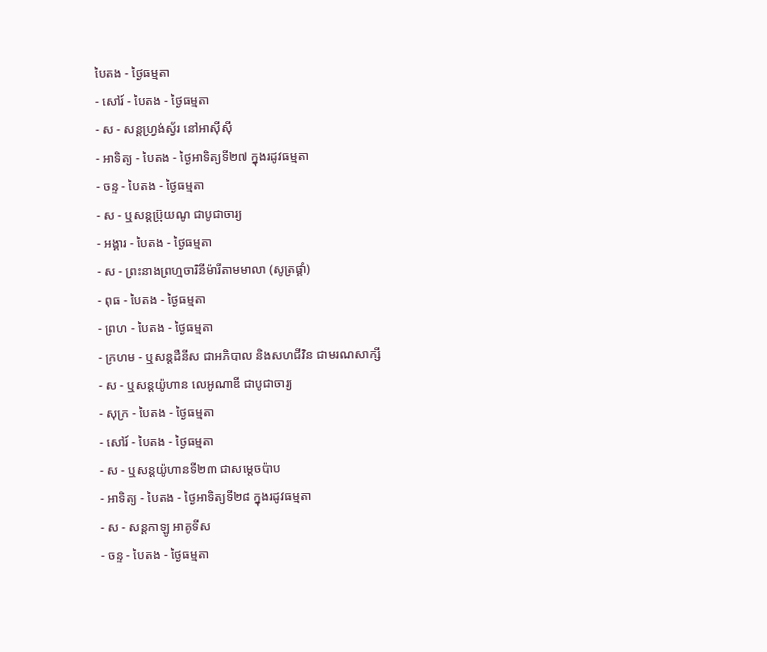បៃតង - ថ្ងៃធម្មតា
- សៅរ៍ - បៃតង - ថ្ងៃធម្មតា
- ស - សន្ដហ្វ្រង់ស្វ័រ នៅអាស៊ីស៊ី
- អាទិត្យ - បៃតង - ថ្ងៃអាទិត្យទី២៧ ក្នុងរដូវធម្មតា
- ចន្ទ - បៃតង - ថ្ងៃធម្មតា
- ស - ឬសន្ដប្រ៊ុយណូ ជាបូជាចារ្យ
- អង្គារ - បៃតង - ថ្ងៃធម្មតា
- ស - ព្រះនាងព្រហ្មចារិនីម៉ារីតាមមាលា (សូត្រផ្គាំ)
- ពុធ - បៃតង - ថ្ងៃធម្មតា
- ព្រហ - បៃតង - ថ្ងៃធម្មតា
- ក្រហម - ឬសន្ដដឺនីស ជាអភិបាល និងសហជីវិន ជាមរណសាក្សី
- ស - ឬសន្ដយ៉ូហាន លេអូណាឌី ជាបូជាចារ្យ
- សុក្រ - បៃតង - ថ្ងៃធម្មតា
- សៅរ៍ - បៃតង - ថ្ងៃធម្មតា
- ស - ឬសន្ដយ៉ូហានទី២៣ ជាសម្ដេចប៉ាប
- អាទិត្យ - បៃតង - ថ្ងៃអាទិត្យទី២៨ ក្នុងរដូវធម្មតា
- ស - សន្ដកាឡូ អាគូទីស
- ចន្ទ - បៃតង - ថ្ងៃធម្មតា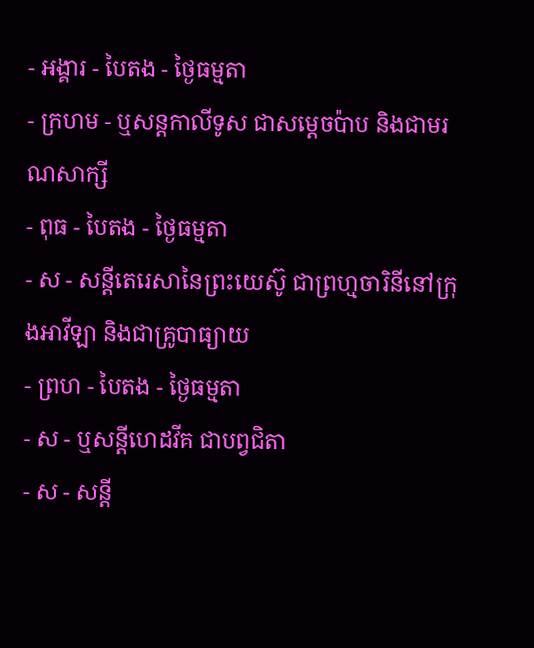- អង្គារ - បៃតង - ថ្ងៃធម្មតា
- ក្រហម - ឬសន្ដកាលីទូស ជាសម្ដេចប៉ាប និងជាមរណសាក្សី
- ពុធ - បៃតង - ថ្ងៃធម្មតា
- ស - សន្ដីតេរេសានៃព្រះយេស៊ូ ជាព្រហ្មចារិនីនៅក្រុងអាវីឡា និងជាគ្រូបាធ្យាយ
- ព្រហ - បៃតង - ថ្ងៃធម្មតា
- ស - ឬសន្ដីហេដវីគ ជាបព្វជិតា
- ស - សន្ដី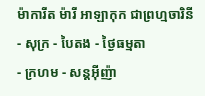ម៉ាការីត ម៉ារី អាឡាកុក ជាព្រហ្មចារិនី
- សុក្រ - បៃតង - ថ្ងៃធម្មតា
- ក្រហម - សន្ដអ៊ីញ៉ា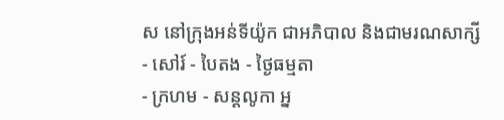ស នៅក្រុងអន់ទីយ៉ូក ជាអភិបាល និងជាមរណសាក្សី
- សៅរ៍ - បៃតង - ថ្ងៃធម្មតា
- ក្រហម - សន្ដលូកា អ្ន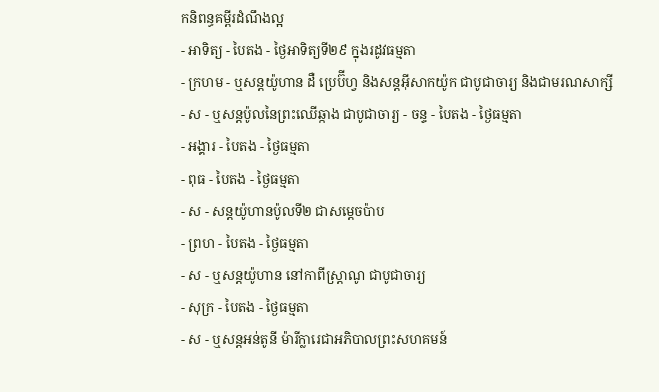កនិពន្ធគម្ពីរដំណឹងល្អ
- អាទិត្យ - បៃតង - ថ្ងៃអាទិត្យទី២៩ ក្នុងរដូវធម្មតា
- ក្រហម - ឬសន្ដយ៉ូហាន ដឺ ប្រេប៊ីហ្វ និងសន្ដអ៊ីសាកយ៉ូក ជាបូជាចារ្យ និងជាមរណសាក្សី
- ស - ឬសន្ដប៉ូលនៃព្រះឈើឆ្កាង ជាបូជាចារ្យ - ចន្ទ - បៃតង - ថ្ងៃធម្មតា
- អង្គារ - បៃតង - ថ្ងៃធម្មតា
- ពុធ - បៃតង - ថ្ងៃធម្មតា
- ស - សន្ដយ៉ូហានប៉ូលទី២ ជាសម្ដេចប៉ាប
- ព្រហ - បៃតង - ថ្ងៃធម្មតា
- ស - ឬសន្ដយ៉ូហាន នៅកាពីស្រ្ដាណូ ជាបូជាចារ្យ
- សុក្រ - បៃតង - ថ្ងៃធម្មតា
- ស - ឬសន្ដអន់តូនី ម៉ារីក្លារេជាអភិបាលព្រះសហគមន៍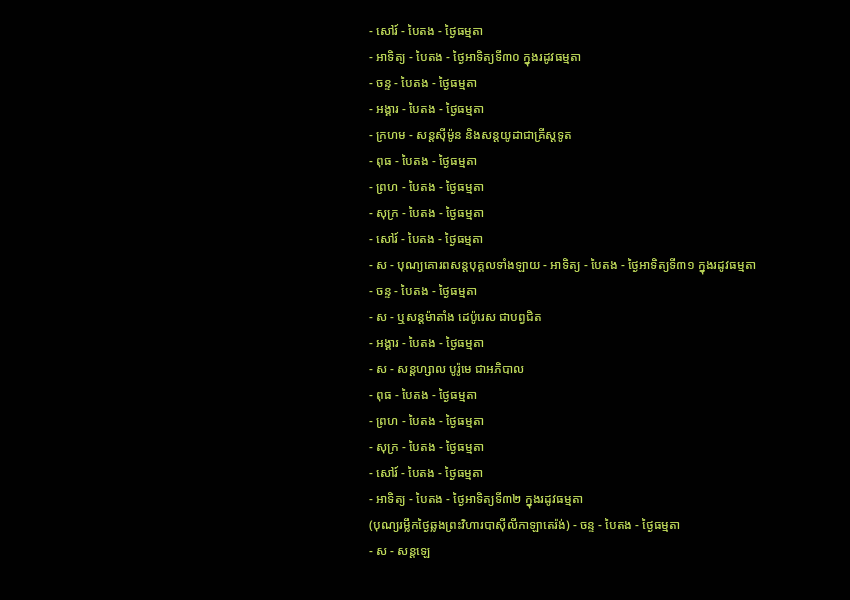- សៅរ៍ - បៃតង - ថ្ងៃធម្មតា
- អាទិត្យ - បៃតង - ថ្ងៃអាទិត្យទី៣០ ក្នុងរដូវធម្មតា
- ចន្ទ - បៃតង - ថ្ងៃធម្មតា
- អង្គារ - បៃតង - ថ្ងៃធម្មតា
- ក្រហម - សន្ដស៊ីម៉ូន និងសន្ដយូដាជាគ្រីស្ដទូត
- ពុធ - បៃតង - ថ្ងៃធម្មតា
- ព្រហ - បៃតង - ថ្ងៃធម្មតា
- សុក្រ - បៃតង - ថ្ងៃធម្មតា
- សៅរ៍ - បៃតង - ថ្ងៃធម្មតា
- ស - បុណ្យគោរពសន្ដបុគ្គលទាំងឡាយ - អាទិត្យ - បៃតង - ថ្ងៃអាទិត្យទី៣១ ក្នុងរដូវធម្មតា
- ចន្ទ - បៃតង - ថ្ងៃធម្មតា
- ស - ឬសន្ដម៉ាតាំង ដេប៉ូរេស ជាបព្វជិត
- អង្គារ - បៃតង - ថ្ងៃធម្មតា
- ស - សន្ដហ្សាល បូរ៉ូមេ ជាអភិបាល
- ពុធ - បៃតង - ថ្ងៃធម្មតា
- ព្រហ - បៃតង - ថ្ងៃធម្មតា
- សុក្រ - បៃតង - ថ្ងៃធម្មតា
- សៅរ៍ - បៃតង - ថ្ងៃធម្មតា
- អាទិត្យ - បៃតង - ថ្ងៃអាទិត្យទី៣២ ក្នុងរដូវធម្មតា
(បុណ្យរម្លឹកថ្ងៃឆ្លងព្រះវិហារបាស៊ីលីកាឡាតេរ៉ង់) - ចន្ទ - បៃតង - ថ្ងៃធម្មតា
- ស - សន្ដឡេ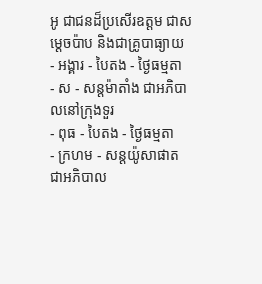អូ ជាជនដ៏ប្រសើរឧត្ដម ជាសម្ដេចប៉ាប និងជាគ្រូបាធ្យាយ
- អង្គារ - បៃតង - ថ្ងៃធម្មតា
- ស - សន្ដម៉ាតាំង ជាអភិបាលនៅក្រុងទួរ
- ពុធ - បៃតង - ថ្ងៃធម្មតា
- ក្រហម - សន្ដយ៉ូសាផាត ជាអភិបាល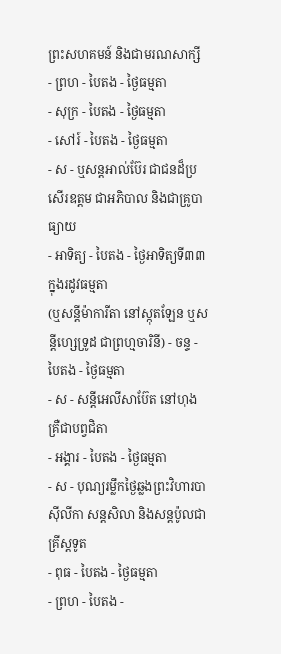ព្រះសហគមន៍ និងជាមរណសាក្សី
- ព្រហ - បៃតង - ថ្ងៃធម្មតា
- សុក្រ - បៃតង - ថ្ងៃធម្មតា
- សៅរ៍ - បៃតង - ថ្ងៃធម្មតា
- ស - ឬសន្ដអាល់ប៊ែរ ជាជនដ៏ប្រសើរឧត្ដម ជាអភិបាល និងជាគ្រូបាធ្យាយ
- អាទិត្យ - បៃតង - ថ្ងៃអាទិត្យទី៣៣ ក្នុងរដូវធម្មតា
(ឬសន្ដីម៉ាការីតា នៅស្កុតឡែន ឬសន្ដីហ្សេទ្រូដ ជាព្រហ្មចារិនី) - ចន្ទ - បៃតង - ថ្ងៃធម្មតា
- ស - សន្ដីអេលីសាប៊ែត នៅហុងគ្រឺជាបព្វជិតា
- អង្គារ - បៃតង - ថ្ងៃធម្មតា
- ស - បុណ្យរម្លឹកថ្ងៃឆ្លងព្រះវិហារបាស៊ីលីកា សន្ដសិលា និងសន្ដប៉ូលជាគ្រីស្ដទូត
- ពុធ - បៃតង - ថ្ងៃធម្មតា
- ព្រហ - បៃតង -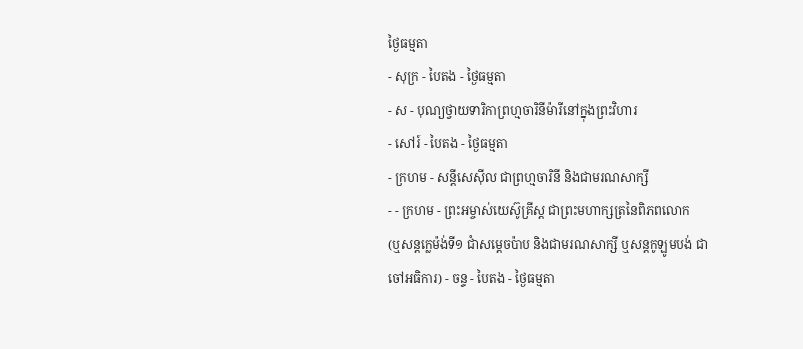ថ្ងៃធម្មតា
- សុក្រ - បៃតង - ថ្ងៃធម្មតា
- ស - បុណ្យថ្វាយទារិកាព្រហ្មចារិនីម៉ារីនៅក្នុងព្រះវិហារ
- សៅរ៍ - បៃតង - ថ្ងៃធម្មតា
- ក្រហម - សន្ដីសេស៊ីល ជាព្រហ្មចារិនី និងជាមរណសាក្សី
- - ក្រហម - ព្រះអម្ចាស់យេស៊ូគ្រីស្ដ ជាព្រះមហាក្សត្រនៃពិភពលោក
(ឬសន្ដក្លេម៉ង់ទី១ ជាំសម្ដេចប៉ាប និងជាមរណសាក្សី ឬសន្ដកូឡូមបង់ ជាចៅអធិការ) - ចន្ទ - បៃតង - ថ្ងៃធម្មតា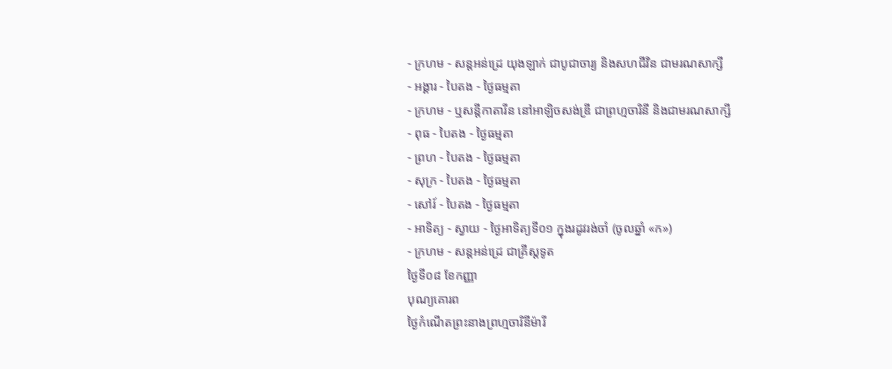- ក្រហម - សន្ដអន់ដ្រេ យុងឡាក់ ជាបូជាចារ្យ និងសហជីវិន ជាមរណសាក្សី
- អង្គារ - បៃតង - ថ្ងៃធម្មតា
- ក្រហម - ឬសន្ដីកាតារីន នៅអាឡិចសង់ឌ្រី ជាព្រហ្មចារិនី និងជាមរណសាក្សី
- ពុធ - បៃតង - ថ្ងៃធម្មតា
- ព្រហ - បៃតង - ថ្ងៃធម្មតា
- សុក្រ - បៃតង - ថ្ងៃធម្មតា
- សៅរ៍ - បៃតង - ថ្ងៃធម្មតា
- អាទិត្យ - ស្វាយ - ថ្ងៃអាទិត្យទី០១ ក្នុងរដូវរង់ចាំ (ចូលឆ្នាំ «ក»)
- ក្រហម - សន្ដអន់ដ្រេ ជាគ្រីស្ដទូត
ថ្ងៃទី០៨ ខែកញ្ញា
បុណ្យគោរព
ថ្ងៃកំណើតព្រះនាងព្រហ្មចារិនីម៉ារី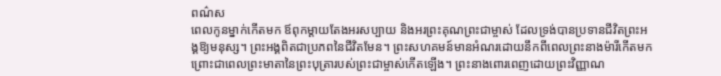ពណ៌ស
ពេលកូនម្នាក់កើតមក ឪពុកម្តាយតែងអរសប្បាយ និងអរព្រះគុណព្រះជាម្ចាស់ ដែលទ្រង់បានប្រទានជីវិតព្រះអង្គឱ្យមនុស្ស។ ព្រះអង្គពិតជាប្រភពនៃជីវិតមែន។ ព្រះសហគមន៍មានអំណរដោយនឹកពីពេលព្រះនាងម៉ារីកើតមក ព្រោះជាពេលព្រះមាតានៃព្រះបុត្រារបស់ព្រះជាម្ចាស់កើតឡើង។ ព្រះនាងពោរពេញដោយព្រះវិញ្ញាណ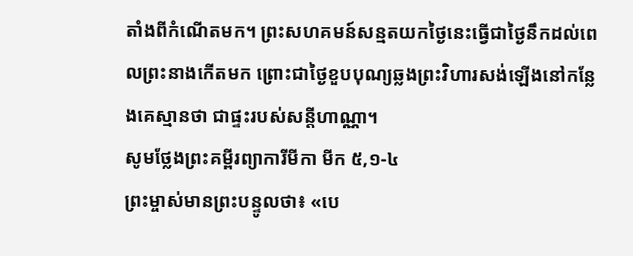តាំងពីកំណើតមក។ ព្រះសហគមន៍សន្មតយកថ្ងៃនេះធ្វើជាថ្ងៃនឹកដល់ពេលព្រះនាងកើតមក ព្រោះជាថ្ងៃខួបបុណ្យឆ្លងព្រះវិហារសង់ឡើងនៅកន្លែងគេស្មានថា ជាផ្ទះរបស់សន្តីហាណ្ណា។
សូមថ្លែងព្រះគម្ពីរព្យាការីមីកា មីក ៥,១-៤
ព្រះម្ចាស់មានព្រះបន្ទូលថា៖ «បេ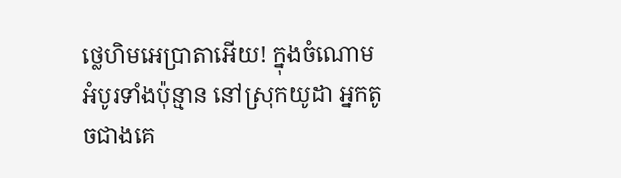ថ្លេហិមអេប្រាតាអើយ! ក្នុងចំណោមអំបូរទាំងប៉ុន្មាន នៅស្រុកយូដា អ្នកតូចជាងគេ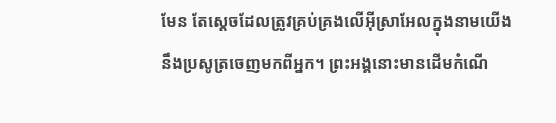មែន តែស្តេចដែលត្រូវគ្រប់គ្រងលើអ៊ីស្រាអែលក្នុងនាមយើង នឹងប្រសូត្រចេញមកពីអ្នក។ ព្រះអង្គនោះមានដើមកំណើ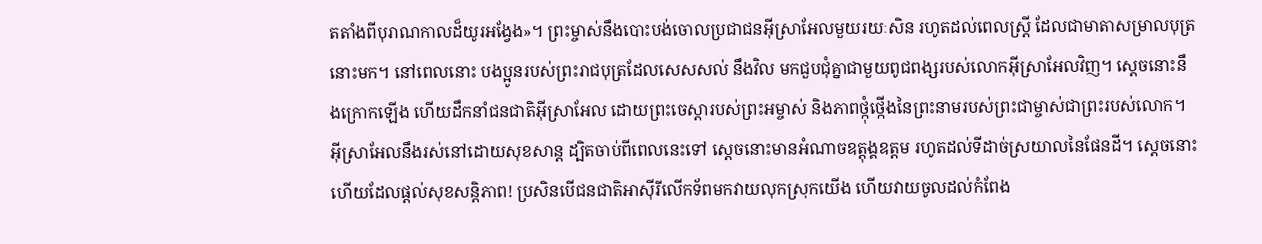តតាំងពីបុរាណកាលដ៏យូរអង្វែង»។ ព្រះម្ចាស់នឹងបោះបង់ចោលប្រជាជនអ៊ីស្រាអែលមួយរយៈសិន រហូតដល់ពេលស្ត្រី ដែលជាមាតាសម្រាលបុត្រនោះមក។ នៅពេលនោះ បងប្អូនរបស់ព្រះរាជបុត្រដែលសេសសល់ នឹងវិល មកជួបជុំគ្នាជាមួយពូជពង្សរបស់លោកអ៊ីស្រាអែលវិញ។ ស្តេចនោះនឹងក្រោកឡើង ហើយដឹកនាំជនជាតិអ៊ីស្រាអែល ដោយព្រះចេស្តារបស់ព្រះអម្ចាស់ និងភាពថ្កុំថ្កើងនៃព្រះនាមរបស់ព្រះជាម្ចាស់ជាព្រះរបស់លោក។ អ៊ីស្រាអែលនឹងរស់នៅដោយសុខសាន្ត ដ្បិតចាប់ពីពេលនេះទៅ ស្តេចនោះមានអំណាចឧត្តុង្គឧត្តម រហូតដល់ទីដាច់ស្រយាលនៃផែនដី។ ស្តេចនោះហើយដែលផ្តល់សុខសន្តិភាព! ប្រសិនបើជនជាតិអាស៊ីរីលើកទ័ពមកវាយលុកស្រុកយើង ហើយវាយចូលដល់កំពែង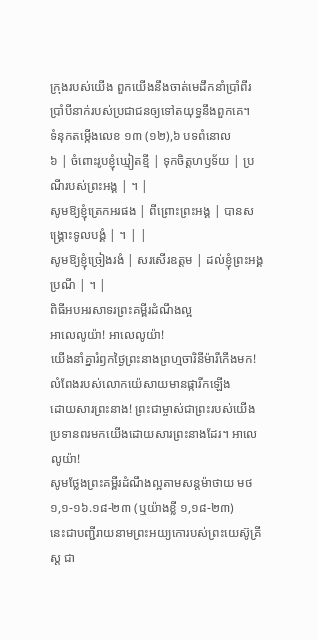ក្រុងរបស់យើង ពួកយើងនឹងចាត់មេដឹកនាំប្រាំពីរប្រាំបីនាក់របស់ប្រជាជនឲ្យទៅតយុទ្ធនឹងពួកគេ។
ទំនុកតម្កើងលេខ ១៣ (១២),៦ បទពំនោល
៦ | ចំពោះរូបខ្ញុំឃ្មៀតខ្មី | ទុកចិត្តហឫទ័យ | ប្រណីរបស់ព្រះអង្គ | ។ |
សូមឱ្យខ្ញុំត្រេកអរផង | ពីព្រោះព្រះអង្គ | បានសង្គ្រោះទូលបង្គំ | ។ | |
សូមឱ្យខ្ញុំច្រៀងរងំ | សរសើរឧត្តម | ដល់ខ្ញុំព្រះអង្គប្រណី | ។ |
ពិធីអបអរសាទរព្រះគម្ពីរដំណឹងល្អ
អាលេលូយ៉ា! អាលេលូយ៉ា!
យើងនាំគ្នារំឭកថ្ងៃព្រះនាងព្រហ្មចារិនីម៉ារីកើងមក! លំពែងរបស់លោកយ៉េសាយមានផ្ការីកឡើង
ដោយសារព្រះនាង! ព្រះជាម្ចាស់ជាព្រះរបស់យើង ប្រទានពរមកយើងដោយសារព្រះនាងដែរ។ អាលេលូយ៉ា!
សូមថ្លែងព្រះគម្ពីរដំណឹងល្អតាមសន្តម៉ាថាយ មថ ១,១-១៦.១៨-២៣ (ឬយ៉ាងខ្លី ១,១៨-២៣)
នេះជាបញ្ជីរាយនាមព្រះអយ្យកោរបស់ព្រះយេស៊ូគ្រីស្ត ជា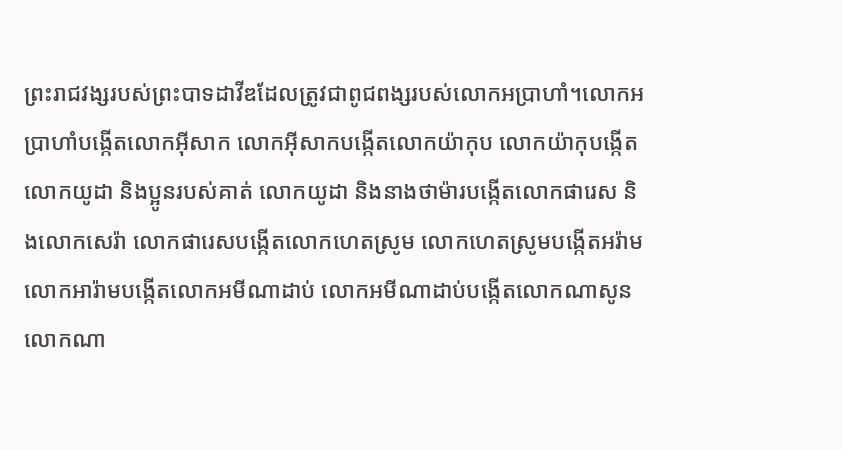ព្រះរាជវង្សរបស់ព្រះបាទដាវីឌដែលត្រូវជាពូជពង្សរបស់លោកអប្រាហាំ។លោកអប្រាហាំបង្កើតលោកអ៊ីសាក លោកអ៊ីសាកបង្កើតលោកយ៉ាកុប លោកយ៉ាកុបង្កើតលោកយូដា និងប្អូនរបស់គាត់ លោកយូដា និងនាងថាម៉ារបង្កើតលោកផារេស និងលោកសេរ៉ា លោកផារេសបង្កើតលោកហេតស្រូម លោកហេតស្រូមបង្កើតអរ៉ាម លោកអារ៉ាមបង្កើតលោកអមីណាដាប់ លោកអមីណាដាប់បង្កើតលោកណាសូន លោកណា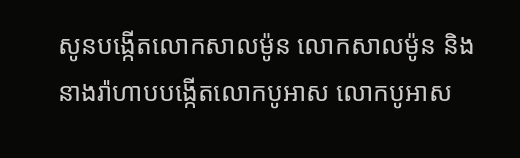សូនបង្កើតលោកសាលម៉ូន លោកសាលម៉ូន និងនាងរ៉ាហាបបង្កើតលោកបូអាស លោកបូអាស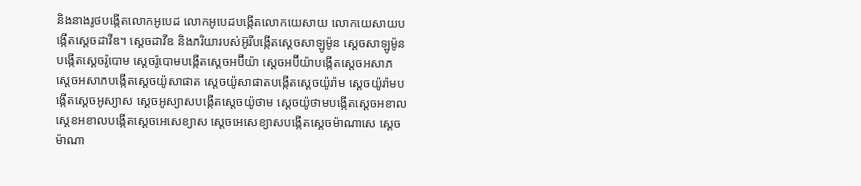និងនាងរូថបង្កើតលោកអូបេដ លោកអូបេដបង្កើតលោកយេសាយ លោកយេសាយបង្កើតស្តេចដាវីឌ។ ស្តេចដាវីឌ និងភរិយារបស់អ៊ូរីបង្កើតស្តេចសាឡូម៉ូន ស្តេចសាឡូម៉ូនបង្កើតស្តេចរ៉ូបោម ស្តេចរ៉ូបោមបង្កើតស្តេចអប៊ីយ៉ា ស្តេចអប៊ីយ៉ាបង្កើតស្តេចអសាភ ស្តេចអសាភបង្កើតស្តេចយ៉ូសាផាត ស្តេចយ៉ូសាផាតបង្កើតស្តេចយ៉ូរ៉ាម ស្តេចយ៉ូរ៉ាមបង្កើតស្តេចអូស្យាស ស្តេចអូស្យាសបង្កើតស្តេចយ៉ូថាម ស្តេចយ៉ូថាមបង្កើតស្តេចអខាល ស្តេខអខាលបង្កើតស្តេចអេសេខ្យាស ស្តេចអេសេខ្យាសបង្កើតស្តេចម៉ាណាសេ ស្តេចម៉ាណា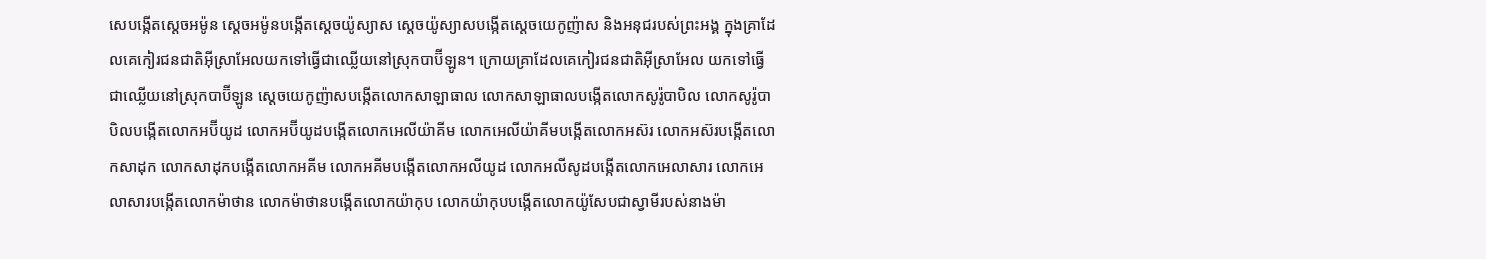សេបង្កើតស្តេចអម៉ូន ស្តេចអម៉ូនបង្កើតស្តេចយ៉ូស្យាស ស្តេចយ៉ូស្យាសបង្កើតស្តេចយេកូញ៉ាស និងអនុជរបស់ព្រះអង្គ ក្នុងគ្រាដែលគេកៀរជនជាតិអ៊ីស្រាអែលយកទៅធ្វើជាឈ្លើយនៅស្រុកបាប៊ីឡូន។ ក្រោយគ្រាដែលគេកៀរជនជាតិអ៊ីស្រាអែល យកទៅធ្វើជាឈ្លើយនៅស្រុកបាប៊ីឡូន ស្តេចយេកូញ៉ាសបង្កើតលោកសាឡាធាល លោកសាឡាធាលបង្កើតលោកសូរ៉ូបាបិល លោកសូរ៉ូបាបិលបង្កើតលោកអប៊ីយូដ លោកអប៊ីយូដបង្កើតលោកអេលីយ៉ាគីម លោកអេលីយ៉ាគីមបង្កើតលោកអស៊រ លោកអស៊របង្កើតលោកសាដុក លោកសាដុកបង្កើតលោកអគីម លោកអគីមបង្កើតលោកអលីយូដ លោកអលីសូដបង្កើតលោកអេលាសារ លោកអេលាសារបង្កើតលោកម៉ាថាន លោកម៉ាថានបង្កើតលោកយ៉ាកុប លោកយ៉ាកុបបង្កើតលោកយ៉ូសែបជាស្វាមីរបស់នាងម៉ា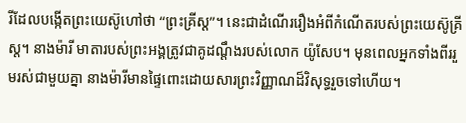រីដែលបង្កើតព្រះយេស៊ូហៅថា “ព្រះគ្រីស្ត”។ នេះជាដំណើររឿងអំពីកំណើតរបស់ព្រះយេស៊ូគ្រីស្ត។ នាងម៉ារី មាតារបស់ព្រះអង្គត្រូវជាគូដណ្តឹងរបស់លោក យ៉ូសែប។ មុនពេលអ្នកទាំងពីររួមរស់ជាមួយគ្នា នាងម៉ារីមានផ្ទៃពោះដោយសារព្រះវិញ្ញាណដ៏វិសុទ្ធរួចទៅហើយ។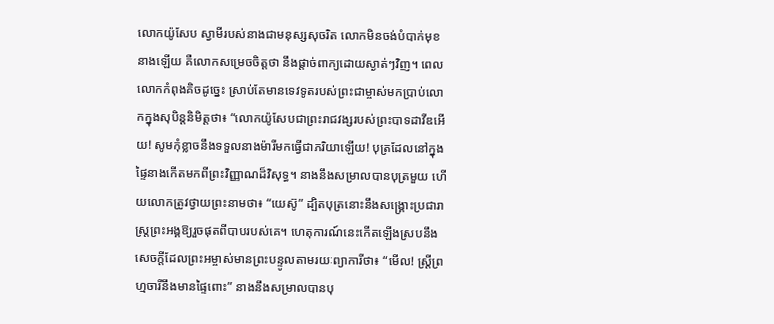លោកយ៉ូសែប ស្វាមីរបស់នាងជាមនុស្សសុចរិត លោកមិនចង់បំបាក់មុខនាងឡើយ គឺលោកសម្រេចចិត្តថា នឹងផ្តាច់ពាក្យដោយស្ងាត់ៗវិញ។ ពេលលោកកំពុងគិចដូច្នេះ ស្រាប់តែមានទេវទូតរបស់ព្រះជាម្ចាស់មកប្រាប់លោកក្នុងសុបិន្តនិមិត្តថា៖ “លោកយ៉ូសែបជាព្រះរាជវង្សរបស់ព្រះបាទដាវីឌអើយ! សូមកុំខ្លាចនឹងទទួលនាងម៉ារីមកធ្វើជាភរិយាឡើយ! បុត្រដែលនៅក្នុងផ្ទៃនាងកើតមកពីព្រះវិញ្ញាណដ៏វិសុទ្ធ។ នាងនឹងសម្រាលបានបុត្រមួយ ហើយលោកត្រូវថ្វាយព្រះនាមថា៖ “យេស៊ូ” ដ្បិតបុត្រនោះនឹងសង្គ្រោះប្រជារាស្ត្រព្រះអង្គឱ្យរួចផុតពីបាបរបស់គេ។ ហេតុការណ៍នេះកើតឡើងស្របនឹងសេចក្តីដែលព្រះអម្ចាស់មានព្រះបន្ទូលតាមរយៈព្យាការីថា៖ “មើល! ស្ត្រីព្រហ្មចារីនឹងមានផ្ទៃពោះ” នាងនឹងសម្រាលបានបុ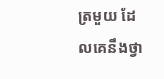ត្រមួយ ដែលគេនឹងថ្វា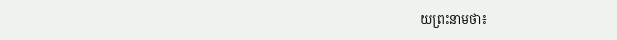យព្រះនាមថា៖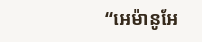“អេម៉ានូអែ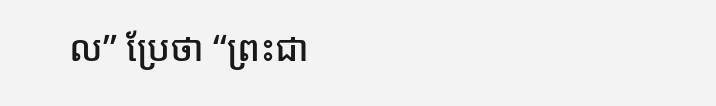ល” ប្រែថា “ព្រះជា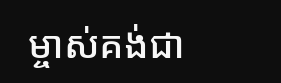ម្ចាស់គង់ជា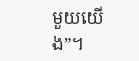មួយយើង”។